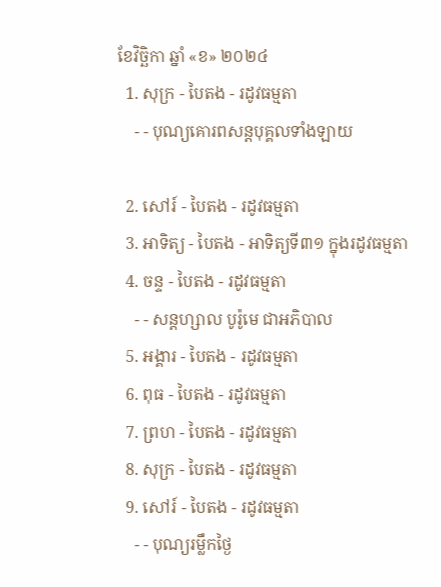ខែវិច្ឆិកា ឆ្នាំ «ខ» ២០២៤
  1. សុក្រ - បៃតង - រដូវធម្មតា
    - - បុណ្យគោរពសន្ដបុគ្គលទាំងឡាយ

  2. សៅរ៍ - បៃតង - រដូវធម្មតា
  3. អាទិត្យ - បៃតង - អាទិត្យទី៣១ ក្នុងរដូវធម្មតា
  4. ចន្ទ - បៃតង - រដូវធម្មតា
    - - សន្ដហ្សាល បូរ៉ូមេ ជាអភិបាល
  5. អង្គារ - បៃតង - រដូវធម្មតា
  6. ពុធ - បៃតង - រដូវធម្មតា
  7. ព្រហ - បៃតង - រដូវធម្មតា
  8. សុក្រ - បៃតង - រដូវធម្មតា
  9. សៅរ៍ - បៃតង - រដូវធម្មតា
    - - បុណ្យរម្លឹកថ្ងៃ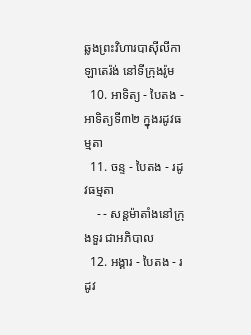ឆ្លងព្រះវិហារបាស៊ីលីកាឡាតេរ៉ង់ នៅទីក្រុងរ៉ូម
  10. អាទិត្យ - បៃតង - អាទិត្យទី៣២ ក្នុងរដូវធម្មតា
  11. ចន្ទ - បៃតង - រដូវធម្មតា
    - - សន្ដម៉ាតាំងនៅក្រុងទួរ ជាអភិបាល
  12. អង្គារ - បៃតង - រដូវ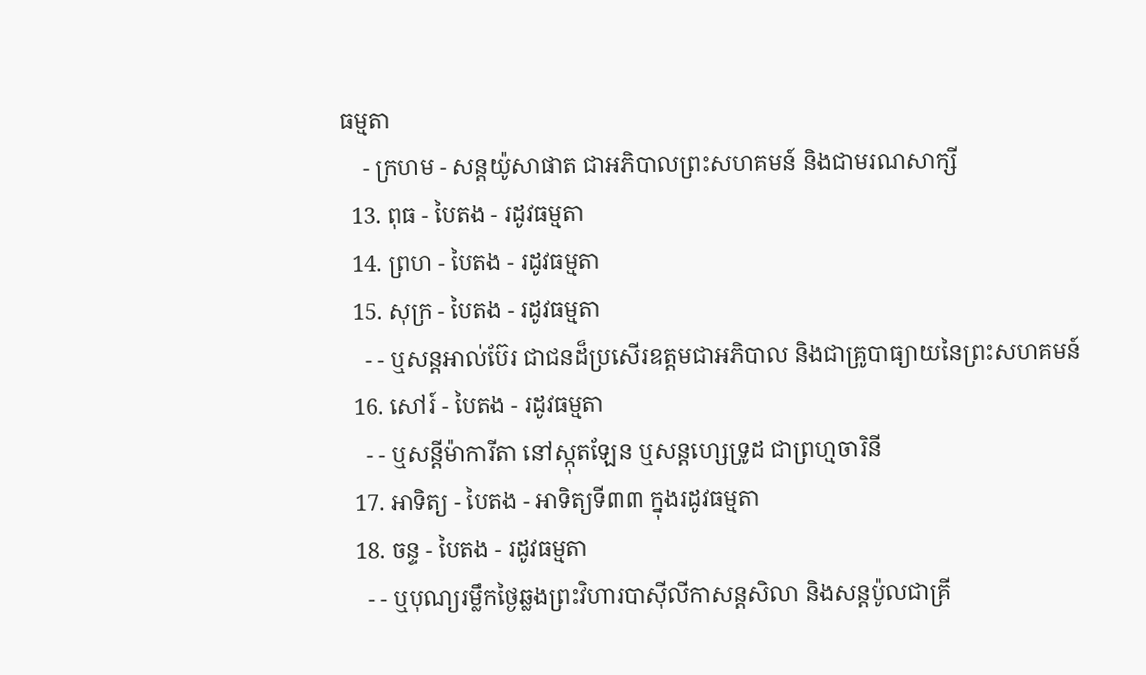ធម្មតា
    - ក្រហម - សន្ដយ៉ូសាផាត ជាអភិបាលព្រះសហគមន៍ និងជាមរណសាក្សី
  13. ពុធ - បៃតង - រដូវធម្មតា
  14. ព្រហ - បៃតង - រដូវធម្មតា
  15. សុក្រ - បៃតង - រដូវធម្មតា
    - - ឬសន្ដអាល់ប៊ែរ ជាជនដ៏ប្រសើរឧត្ដមជាអភិបាល និងជាគ្រូបាធ្យាយនៃព្រះសហគមន៍
  16. សៅរ៍ - បៃតង - រដូវធម្មតា
    - - ឬសន្ដីម៉ាការីតា នៅស្កុតឡែន ឬសន្ដហ្សេទ្រូដ ជាព្រហ្មចារិនី
  17. អាទិត្យ - បៃតង - អាទិត្យទី៣៣ ក្នុងរដូវធម្មតា
  18. ចន្ទ - បៃតង - រដូវធម្មតា
    - - ឬបុណ្យរម្លឹកថ្ងៃឆ្លងព្រះវិហារបាស៊ីលីកាសន្ដសិលា និងសន្ដប៉ូលជាគ្រី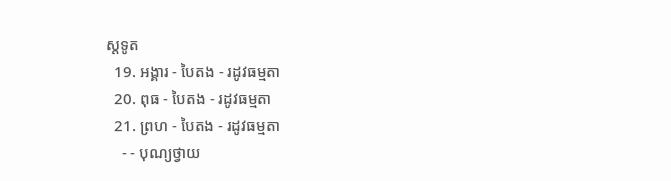ស្ដទូត
  19. អង្គារ - បៃតង - រដូវធម្មតា
  20. ពុធ - បៃតង - រដូវធម្មតា
  21. ព្រហ - បៃតង - រដូវធម្មតា
    - - បុណ្យថ្វាយ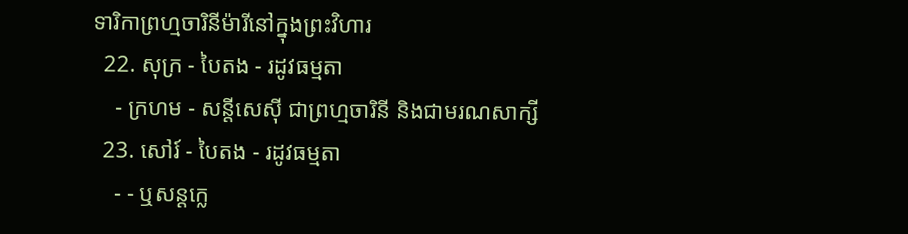ទារិកាព្រហ្មចារិនីម៉ារីនៅក្នុងព្រះវិហារ
  22. សុក្រ - បៃតង - រដូវធម្មតា
    - ក្រហម - សន្ដីសេស៊ី ជាព្រហ្មចារិនី និងជាមរណសាក្សី
  23. សៅរ៍ - បៃតង - រដូវធម្មតា
    - - ឬសន្ដក្លេ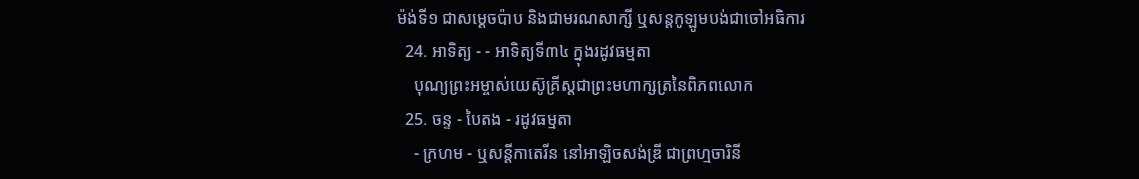ម៉ង់ទី១ ជាសម្ដេចប៉ាប និងជាមរណសាក្សី ឬសន្ដកូឡូមបង់ជាចៅអធិការ
  24. អាទិត្យ - - អាទិត្យទី៣៤ ក្នុងរដូវធម្មតា
    បុណ្យព្រះអម្ចាស់យេស៊ូគ្រីស្ដជាព្រះមហាក្សត្រនៃពិភពលោក
  25. ចន្ទ - បៃតង - រដូវធម្មតា
    - ក្រហម - ឬសន្ដីកាតេរីន នៅអាឡិចសង់ឌ្រី ជាព្រហ្មចារិនី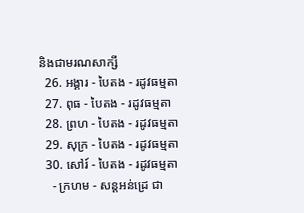និងជាមរណសាក្សី
  26. អង្គារ - បៃតង - រដូវធម្មតា
  27. ពុធ - បៃតង - រដូវធម្មតា
  28. ព្រហ - បៃតង - រដូវធម្មតា
  29. សុក្រ - បៃតង - រដូវធម្មតា
  30. សៅរ៍ - បៃតង - រដូវធម្មតា
    - ក្រហម - សន្ដអន់ដ្រេ ជា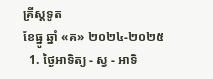គ្រីស្ដទូត
ខែធ្នូ ឆ្នាំ «គ» ២០២៤-២០២៥
  1. ថ្ងៃអាទិត្យ - ស្វ - អាទិ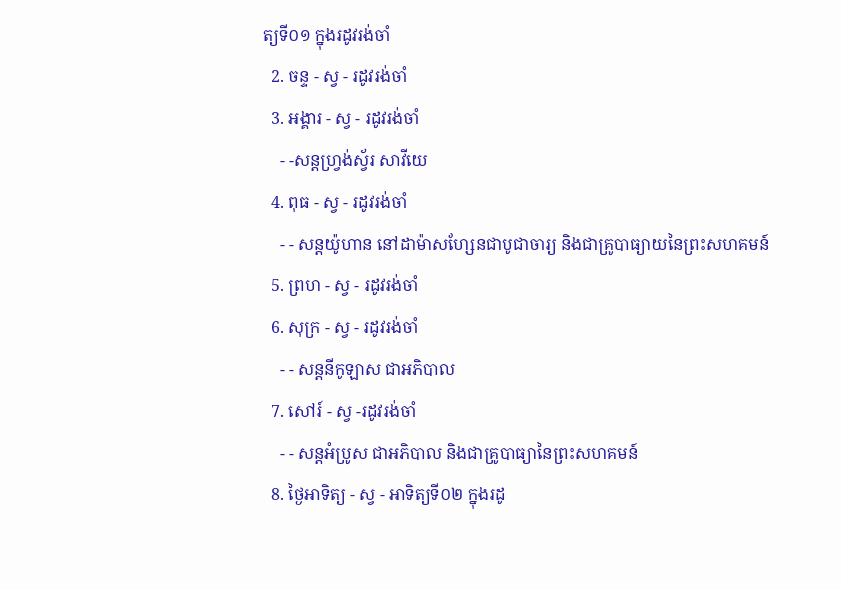ត្យទី០១ ក្នុងរដូវរង់ចាំ
  2. ចន្ទ - ស្វ - រដូវរង់ចាំ
  3. អង្គារ - ស្វ - រដូវរង់ចាំ
    - -សន្ដហ្វ្រង់ស្វ័រ សាវីយេ
  4. ពុធ - ស្វ - រដូវរង់ចាំ
    - - សន្ដយ៉ូហាន នៅដាម៉ាសហ្សែនជាបូជាចារ្យ និងជាគ្រូបាធ្យាយនៃព្រះសហគមន៍
  5. ព្រហ - ស្វ - រដូវរង់ចាំ
  6. សុក្រ - ស្វ - រដូវរង់ចាំ
    - - សន្ដនីកូឡាស ជាអភិបាល
  7. សៅរ៍ - ស្វ -រដូវរង់ចាំ
    - - សន្ដអំប្រូស ជាអភិបាល និងជាគ្រូបាធ្យានៃព្រះសហគមន៍
  8. ថ្ងៃអាទិត្យ - ស្វ - អាទិត្យទី០២ ក្នុងរដូ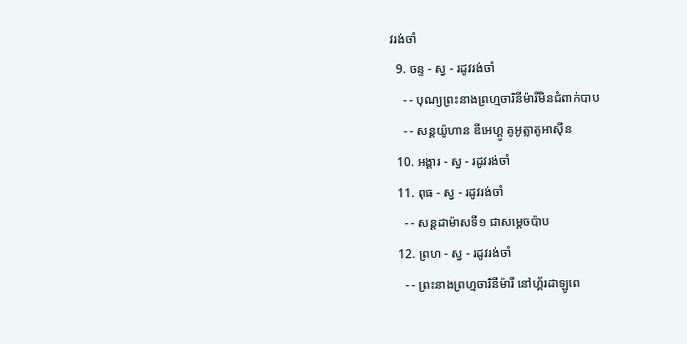វរង់ចាំ
  9. ចន្ទ - ស្វ - រដូវរង់ចាំ
    - - បុណ្យព្រះនាងព្រហ្មចារិនីម៉ារីមិនជំពាក់បាប
    - - សន្ដយ៉ូហាន ឌីអេហ្គូ គូអូត្លាតូអាស៊ីន
  10. អង្គារ - ស្វ - រដូវរង់ចាំ
  11. ពុធ - ស្វ - រដូវរង់ចាំ
    - - សន្ដដាម៉ាសទី១ ជាសម្ដេចប៉ាប
  12. ព្រហ - ស្វ - រដូវរង់ចាំ
    - - ព្រះនាងព្រហ្មចារិនីម៉ារី នៅហ្គ័រដាឡូពេ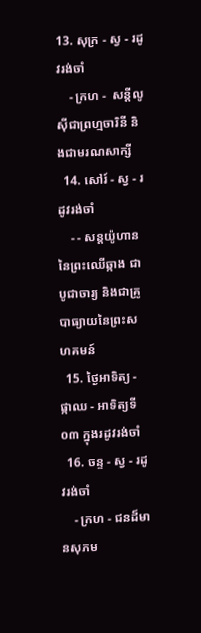13. សុក្រ - ស្វ - រដូវរង់ចាំ
    - ក្រហ -  សន្ដីលូស៊ីជាព្រហ្មចារិនី និងជាមរណសាក្សី
  14. សៅរ៍ - ស្វ - រដូវរង់ចាំ
    - - សន្ដយ៉ូហាននៃព្រះឈើឆ្កាង ជាបូជាចារ្យ និងជាគ្រូបាធ្យាយនៃព្រះសហគមន៍
  15. ថ្ងៃអាទិត្យ - ផ្កាឈ - អាទិត្យទី០៣ ក្នុងរដូវរង់ចាំ
  16. ចន្ទ - ស្វ - រដូវរង់ចាំ
    - ក្រហ - ជនដ៏មានសុភម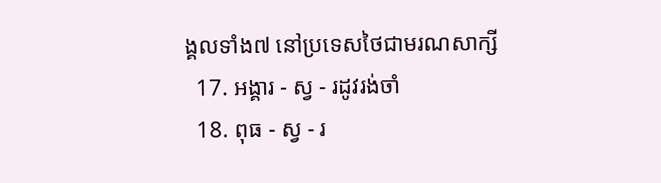ង្គលទាំង៧ នៅប្រទេសថៃជាមរណសាក្សី
  17. អង្គារ - ស្វ - រដូវរង់ចាំ
  18. ពុធ - ស្វ - រ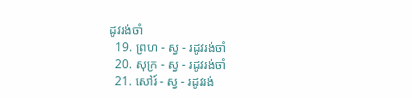ដូវរង់ចាំ
  19. ព្រហ - ស្វ - រដូវរង់ចាំ
  20. សុក្រ - ស្វ - រដូវរង់ចាំ
  21. សៅរ៍ - ស្វ - រដូវរង់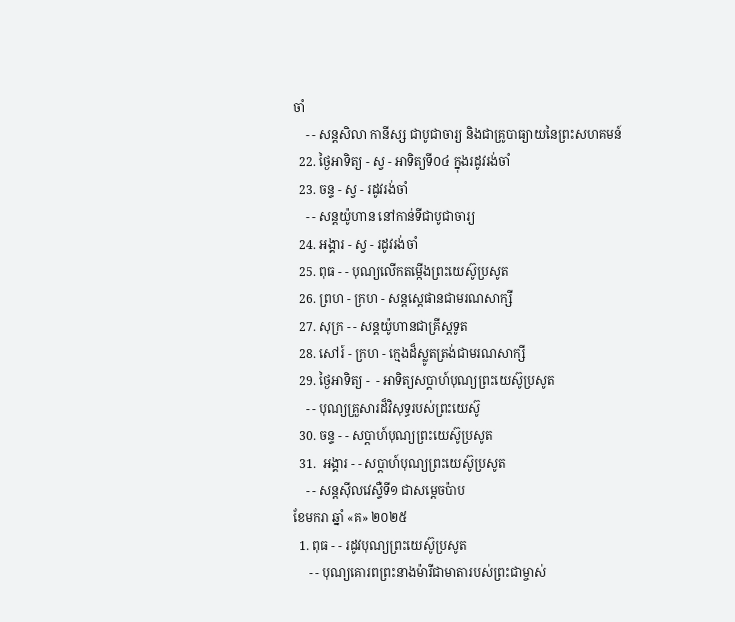ចាំ
    - - សន្ដសិលា កានីស្ស ជាបូជាចារ្យ និងជាគ្រូបាធ្យាយនៃព្រះសហគមន៍
  22. ថ្ងៃអាទិត្យ - ស្វ - អាទិត្យទី០៤ ក្នុងរដូវរង់ចាំ
  23. ចន្ទ - ស្វ - រដូវរង់ចាំ
    - - សន្ដយ៉ូហាន នៅកាន់ទីជាបូជាចារ្យ
  24. អង្គារ - ស្វ - រដូវរង់ចាំ
  25. ពុធ - - បុណ្យលើកតម្កើងព្រះយេស៊ូប្រសូត
  26. ព្រហ - ក្រហ - សន្តស្តេផានជាមរណសាក្សី
  27. សុក្រ - - សន្តយ៉ូហានជាគ្រីស្តទូត
  28. សៅរ៍ - ក្រហ - ក្មេងដ៏ស្លូតត្រង់ជាមរណសាក្សី
  29. ថ្ងៃអាទិត្យ -  - អាទិត្យសប្ដាហ៍បុណ្យព្រះយេស៊ូប្រសូត
    - - បុណ្យគ្រួសារដ៏វិសុទ្ធរបស់ព្រះយេស៊ូ
  30. ចន្ទ - - សប្ដាហ៍បុណ្យព្រះយេស៊ូប្រសូត
  31.  អង្គារ - - សប្ដាហ៍បុណ្យព្រះយេស៊ូប្រសូត
    - - សន្ដស៊ីលវេស្ទឺទី១ ជាសម្ដេចប៉ាប
ខែមករា ឆ្នាំ «គ» ២០២៥
  1. ពុធ - - រដូវបុណ្យព្រះយេស៊ូប្រសូត
     - - បុណ្យគោរពព្រះនាងម៉ារីជាមាតារបស់ព្រះជាម្ចាស់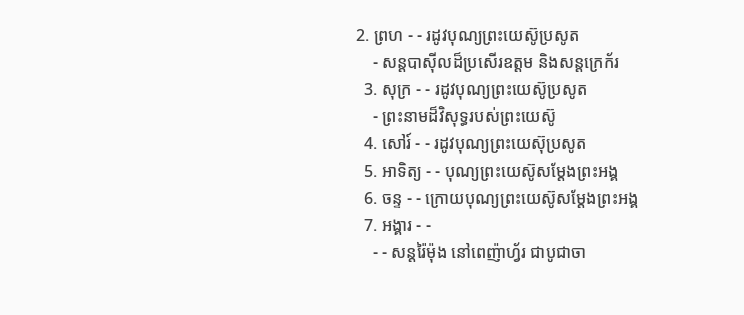2. ព្រហ - - រដូវបុណ្យព្រះយេស៊ូប្រសូត
    - សន្ដបាស៊ីលដ៏ប្រសើរឧត្ដម និងសន្ដក្រេក័រ
  3. សុក្រ - - រដូវបុណ្យព្រះយេស៊ូប្រសូត
    - ព្រះនាមដ៏វិសុទ្ធរបស់ព្រះយេស៊ូ
  4. សៅរ៍ - - រដូវបុណ្យព្រះយេស៊ុប្រសូត
  5. អាទិត្យ - - បុណ្យព្រះយេស៊ូសម្ដែងព្រះអង្គ
  6. ចន្ទ - - ក្រោយបុណ្យព្រះយេស៊ូសម្ដែងព្រះអង្គ
  7. អង្គារ - -
    - - សន្ដរ៉ៃម៉ុង នៅពេញ៉ាហ្វ័រ ជាបូជាចា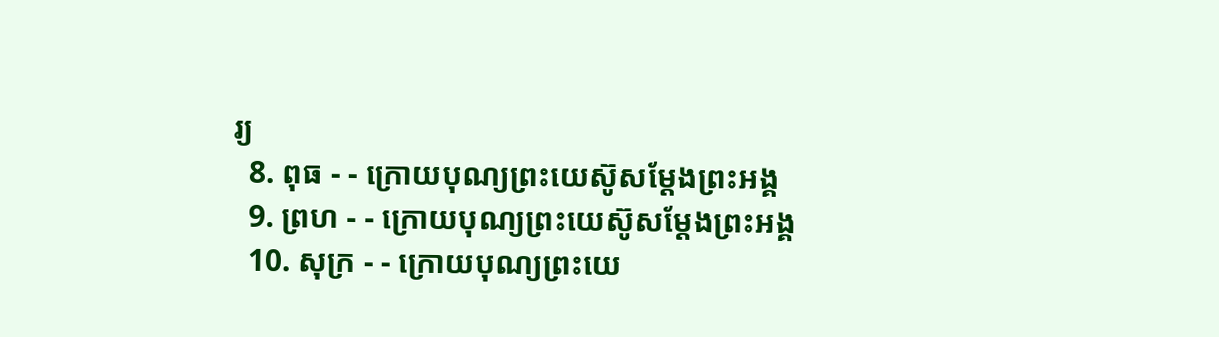រ្យ
  8. ពុធ - - ក្រោយបុណ្យព្រះយេស៊ូសម្ដែងព្រះអង្គ
  9. ព្រហ - - ក្រោយបុណ្យព្រះយេស៊ូសម្ដែងព្រះអង្គ
  10. សុក្រ - - ក្រោយបុណ្យព្រះយេ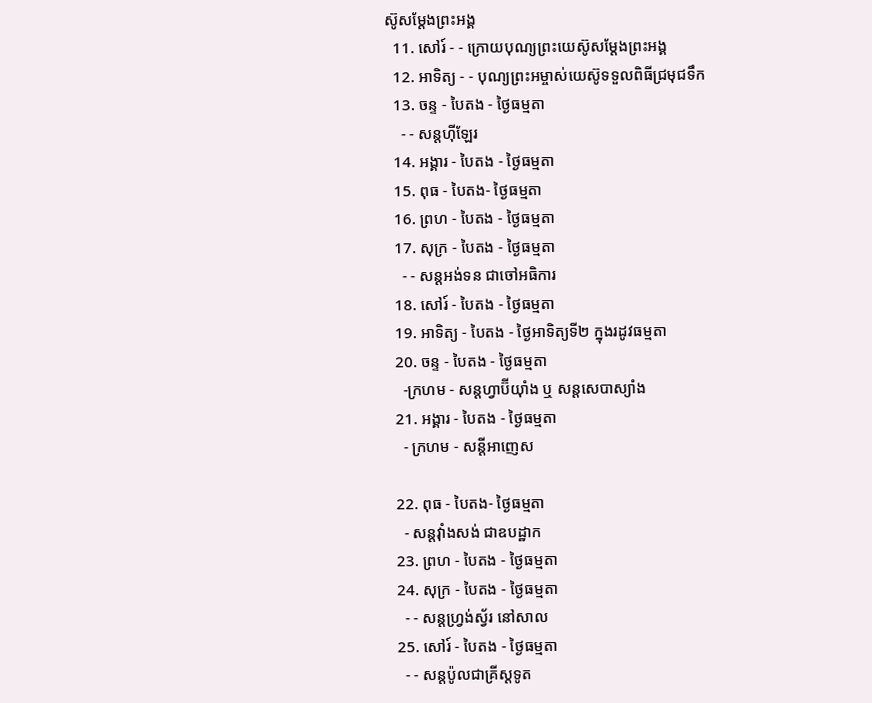ស៊ូសម្ដែងព្រះអង្គ
  11. សៅរ៍ - - ក្រោយបុណ្យព្រះយេស៊ូសម្ដែងព្រះអង្គ
  12. អាទិត្យ - - បុណ្យព្រះអម្ចាស់យេស៊ូទទួលពិធីជ្រមុជទឹក
  13. ចន្ទ - បៃតង - ថ្ងៃធម្មតា
    - - សន្ដហ៊ីឡែរ
  14. អង្គារ - បៃតង - ថ្ងៃធម្មតា
  15. ពុធ - បៃតង- ថ្ងៃធម្មតា
  16. ព្រហ - បៃតង - ថ្ងៃធម្មតា
  17. សុក្រ - បៃតង - ថ្ងៃធម្មតា
    - - សន្ដអង់ទន ជាចៅអធិការ
  18. សៅរ៍ - បៃតង - ថ្ងៃធម្មតា
  19. អាទិត្យ - បៃតង - ថ្ងៃអាទិត្យទី២ ក្នុងរដូវធម្មតា
  20. ចន្ទ - បៃតង - ថ្ងៃធម្មតា
    -ក្រហម - សន្ដហ្វាប៊ីយ៉ាំង ឬ សន្ដសេបាស្យាំង
  21. អង្គារ - បៃតង - ថ្ងៃធម្មតា
    - ក្រហម - សន្ដីអាញេស

  22. ពុធ - បៃតង- ថ្ងៃធម្មតា
    - សន្ដវ៉ាំងសង់ ជាឧបដ្ឋាក
  23. ព្រហ - បៃតង - ថ្ងៃធម្មតា
  24. សុក្រ - បៃតង - ថ្ងៃធម្មតា
    - - សន្ដហ្វ្រង់ស្វ័រ នៅសាល
  25. សៅរ៍ - បៃតង - ថ្ងៃធម្មតា
    - - សន្ដប៉ូលជាគ្រីស្ដទូត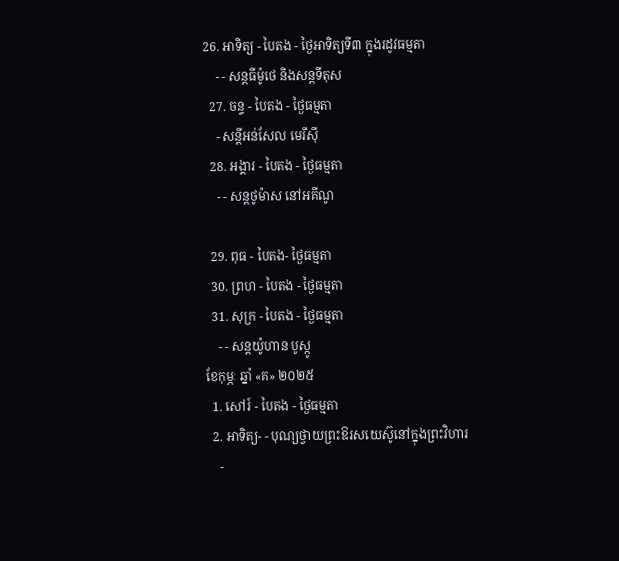26. អាទិត្យ - បៃតង - ថ្ងៃអាទិត្យទី៣ ក្នុងរដូវធម្មតា
    - - សន្ដធីម៉ូថេ និងសន្ដទីតុស
  27. ចន្ទ - បៃតង - ថ្ងៃធម្មតា
    - សន្ដីអន់សែល មេរីស៊ី
  28. អង្គារ - បៃតង - ថ្ងៃធម្មតា
    - - សន្ដថូម៉ាស នៅអគីណូ

  29. ពុធ - បៃតង- ថ្ងៃធម្មតា
  30. ព្រហ - បៃតង - ថ្ងៃធម្មតា
  31. សុក្រ - បៃតង - ថ្ងៃធម្មតា
    - - សន្ដយ៉ូហាន បូស្កូ
ខែកុម្ភៈ ឆ្នាំ «គ» ២០២៥
  1. សៅរ៍ - បៃតង - ថ្ងៃធម្មតា
  2. អាទិត្យ- - បុណ្យថ្វាយព្រះឱរសយេស៊ូនៅក្នុងព្រះវិហារ
    -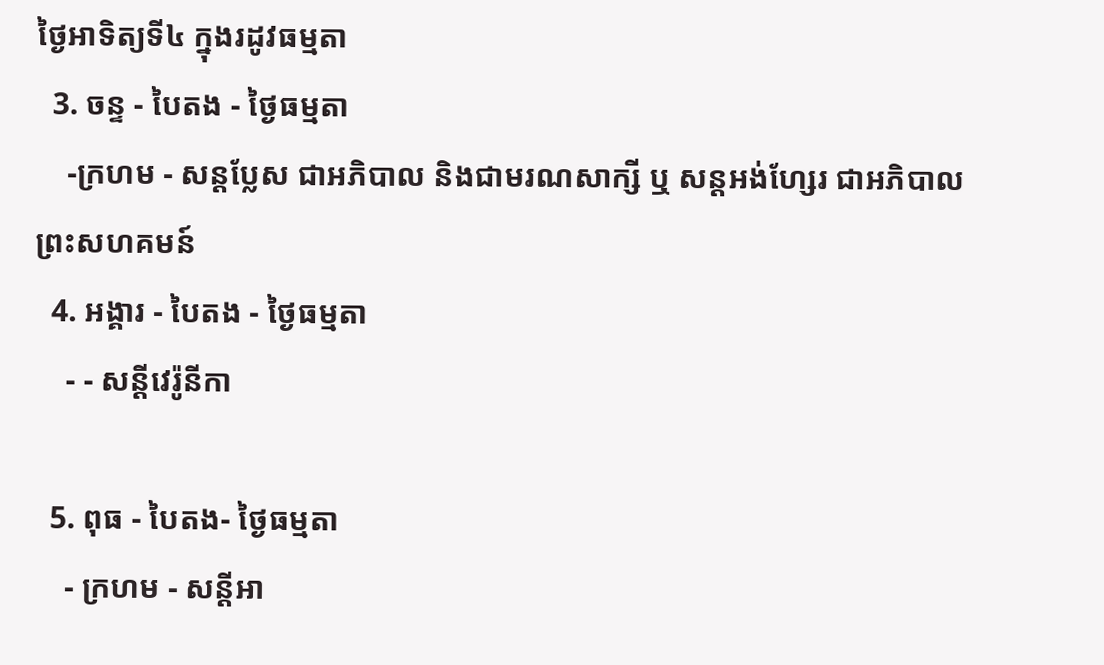ថ្ងៃអាទិត្យទី៤ ក្នុងរដូវធម្មតា
  3. ចន្ទ - បៃតង - ថ្ងៃធម្មតា
    -ក្រហម - សន្ដប្លែស ជាអភិបាល និងជាមរណសាក្សី ឬ សន្ដអង់ហ្សែរ ជាអភិបាលព្រះសហគមន៍
  4. អង្គារ - បៃតង - ថ្ងៃធម្មតា
    - - សន្ដីវេរ៉ូនីកា

  5. ពុធ - បៃតង- ថ្ងៃធម្មតា
    - ក្រហម - សន្ដីអា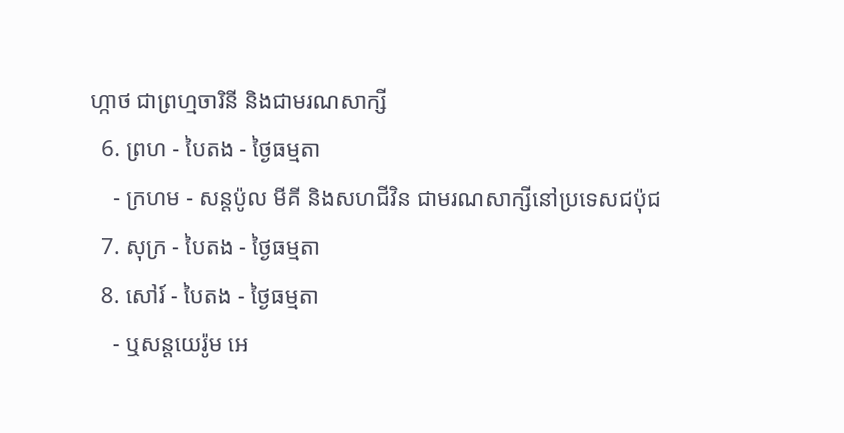ហ្កាថ ជាព្រហ្មចារិនី និងជាមរណសាក្សី
  6. ព្រហ - បៃតង - ថ្ងៃធម្មតា
    - ក្រហម - សន្ដប៉ូល មីគី និងសហជីវិន ជាមរណសាក្សីនៅប្រទេសជប៉ុជ
  7. សុក្រ - បៃតង - ថ្ងៃធម្មតា
  8. សៅរ៍ - បៃតង - ថ្ងៃធម្មតា
    - ឬសន្ដយេរ៉ូម អេ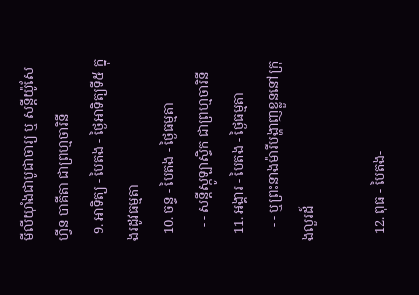មីលីយ៉ាំងជាបូជាចារ្យ ឬ សន្ដីយ៉ូសែហ្វីន បាគីតា ជាព្រហ្មចារិនី
  9. អាទិត្យ - បៃតង - ថ្ងៃអាទិត្យទី៥ ក្នុងរដូវធម្មតា
  10. ចន្ទ - បៃតង - ថ្ងៃធម្មតា
    - - សន្ដីស្កូឡាស្ទិក ជាព្រហ្មចារិនី
  11. អង្គារ - បៃតង - ថ្ងៃធម្មតា
    - - ឬព្រះនាងម៉ារីបង្ហាញខ្លួននៅក្រុងលួរដ៍

  12. ពុធ - បៃតង-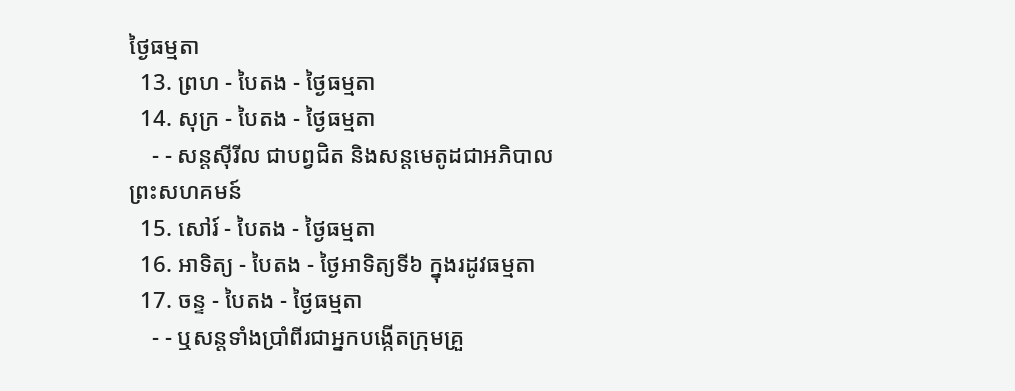ថ្ងៃធម្មតា
  13. ព្រហ - បៃតង - ថ្ងៃធម្មតា
  14. សុក្រ - បៃតង - ថ្ងៃធម្មតា
    - - សន្ដស៊ីរីល ជាបព្វជិត និងសន្ដមេតូដជាអភិបាលព្រះសហគមន៍
  15. សៅរ៍ - បៃតង - ថ្ងៃធម្មតា
  16. អាទិត្យ - បៃតង - ថ្ងៃអាទិត្យទី៦ ក្នុងរដូវធម្មតា
  17. ចន្ទ - បៃតង - ថ្ងៃធម្មតា
    - - ឬសន្ដទាំងប្រាំពីរជាអ្នកបង្កើតក្រុមគ្រួ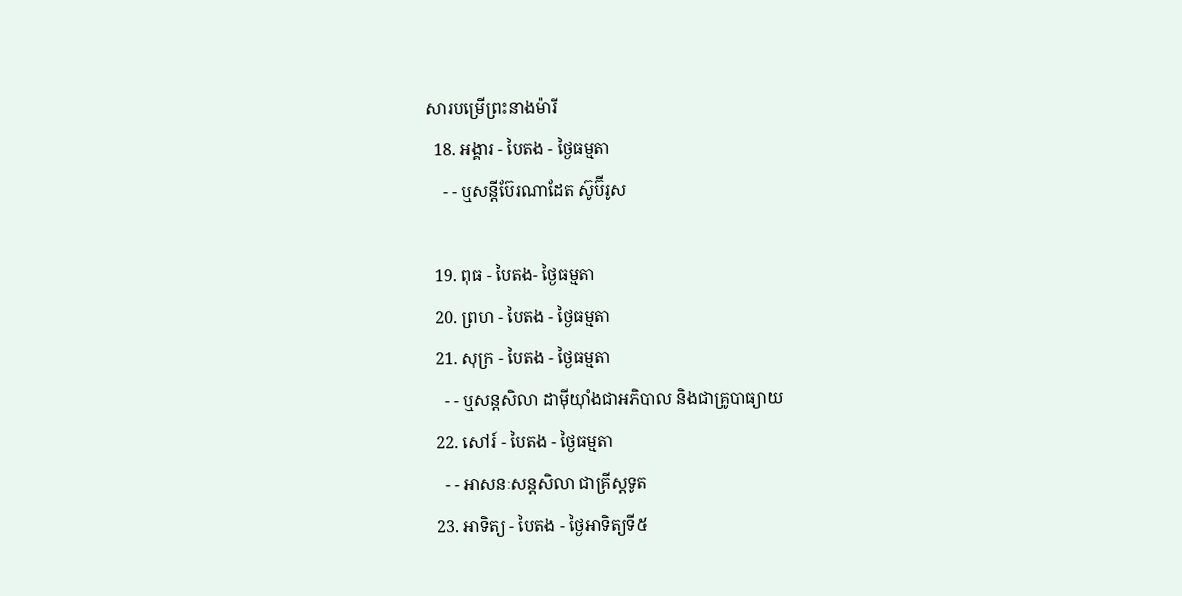សារបម្រើព្រះនាងម៉ារី
  18. អង្គារ - បៃតង - ថ្ងៃធម្មតា
    - - ឬសន្ដីប៊ែរណាដែត ស៊ូប៊ីរូស

  19. ពុធ - បៃតង- ថ្ងៃធម្មតា
  20. ព្រហ - បៃតង - ថ្ងៃធម្មតា
  21. សុក្រ - បៃតង - ថ្ងៃធម្មតា
    - - ឬសន្ដសិលា ដាម៉ីយ៉ាំងជាអភិបាល និងជាគ្រូបាធ្យាយ
  22. សៅរ៍ - បៃតង - ថ្ងៃធម្មតា
    - - អាសនៈសន្ដសិលា ជាគ្រីស្ដទូត
  23. អាទិត្យ - បៃតង - ថ្ងៃអាទិត្យទី៥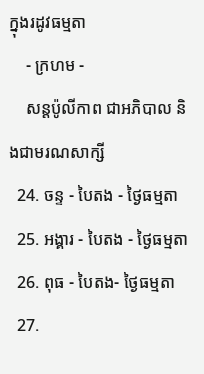ក្នុងរដូវធម្មតា
    - ក្រហម -
    សន្ដប៉ូលីកាព ជាអភិបាល និងជាមរណសាក្សី
  24. ចន្ទ - បៃតង - ថ្ងៃធម្មតា
  25. អង្គារ - បៃតង - ថ្ងៃធម្មតា
  26. ពុធ - បៃតង- ថ្ងៃធម្មតា
  27.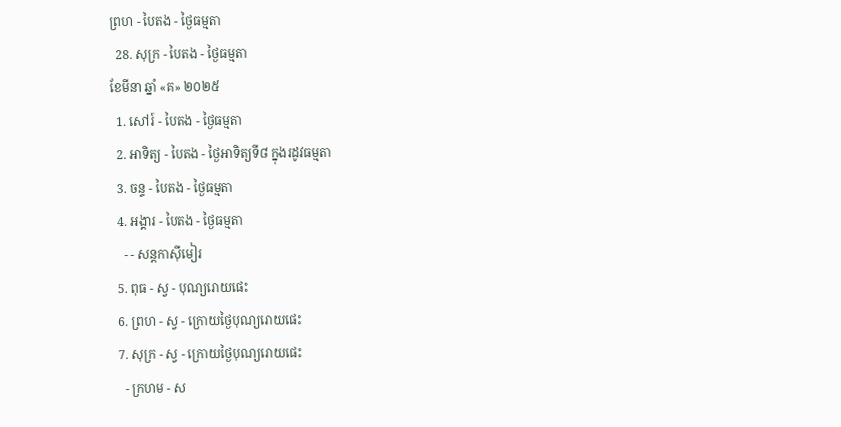ព្រហ - បៃតង - ថ្ងៃធម្មតា
  28. សុក្រ - បៃតង - ថ្ងៃធម្មតា
ខែមីនា ឆ្នាំ «គ» ២០២៥
  1. សៅរ៍ - បៃតង - ថ្ងៃធម្មតា
  2. អាទិត្យ - បៃតង - ថ្ងៃអាទិត្យទី៨ ក្នុងរដូវធម្មតា
  3. ចន្ទ - បៃតង - ថ្ងៃធម្មតា
  4. អង្គារ - បៃតង - ថ្ងៃធម្មតា
    - - សន្ដកាស៊ីមៀរ
  5. ពុធ - ស្វ - បុណ្យរោយផេះ
  6. ព្រហ - ស្វ - ក្រោយថ្ងៃបុណ្យរោយផេះ
  7. សុក្រ - ស្វ - ក្រោយថ្ងៃបុណ្យរោយផេះ
    - ក្រហម - ស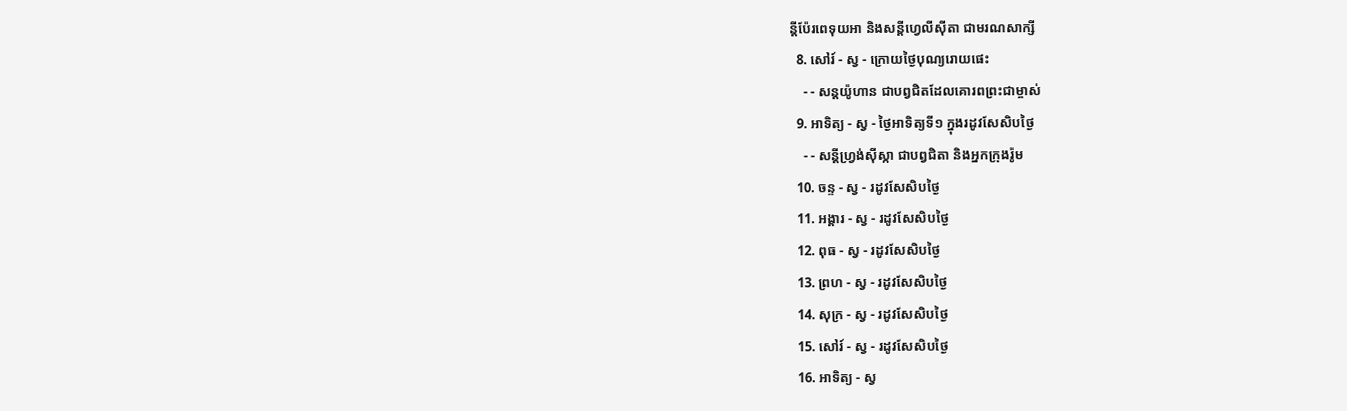ន្ដីប៉ែរពេទុយអា និងសន្ដីហ្វេលីស៊ីតា ជាមរណសាក្សី
  8. សៅរ៍ - ស្វ - ក្រោយថ្ងៃបុណ្យរោយផេះ
    - - សន្ដយ៉ូហាន ជាបព្វជិតដែលគោរពព្រះជាម្ចាស់
  9. អាទិត្យ - ស្វ - ថ្ងៃអាទិត្យទី១ ក្នុងរដូវសែសិបថ្ងៃ
    - - សន្ដីហ្វ្រង់ស៊ីស្កា ជាបព្វជិតា និងអ្នកក្រុងរ៉ូម
  10. ចន្ទ - ស្វ - រដូវសែសិបថ្ងៃ
  11. អង្គារ - ស្វ - រដូវសែសិបថ្ងៃ
  12. ពុធ - ស្វ - រដូវសែសិបថ្ងៃ
  13. ព្រហ - ស្វ - រដូវសែសិបថ្ងៃ
  14. សុក្រ - ស្វ - រដូវសែសិបថ្ងៃ
  15. សៅរ៍ - ស្វ - រដូវសែសិបថ្ងៃ
  16. អាទិត្យ - ស្វ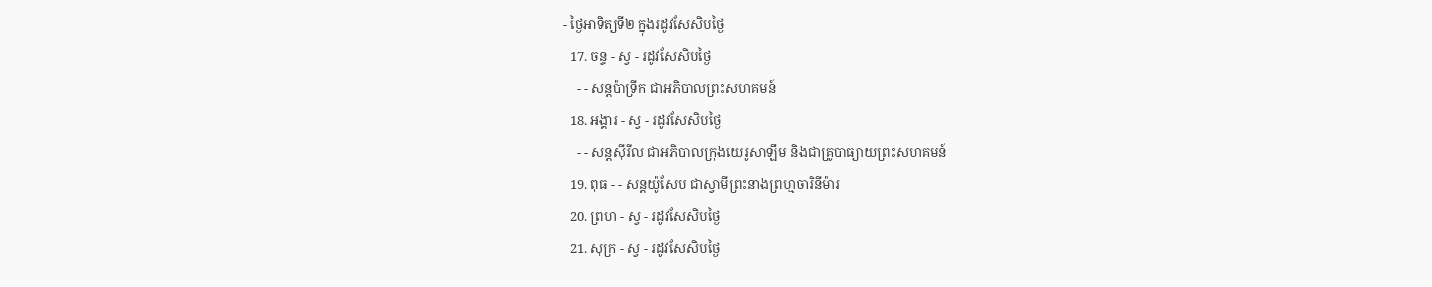- ថ្ងៃអាទិត្យទី២ ក្នុងរដូវសែសិបថ្ងៃ
  17. ចន្ទ - ស្វ - រដូវសែសិបថ្ងៃ
    - - សន្ដប៉ាទ្រីក ជាអភិបាលព្រះសហគមន៍
  18. អង្គារ - ស្វ - រដូវសែសិបថ្ងៃ
    - - សន្ដស៊ីរីល ជាអភិបាលក្រុងយេរូសាឡឹម និងជាគ្រូបាធ្យាយព្រះសហគមន៍
  19. ពុធ - - សន្ដយ៉ូសែប ជាស្វាមីព្រះនាងព្រហ្មចារិនីម៉ារ
  20. ព្រហ - ស្វ - រដូវសែសិបថ្ងៃ
  21. សុក្រ - ស្វ - រដូវសែសិបថ្ងៃ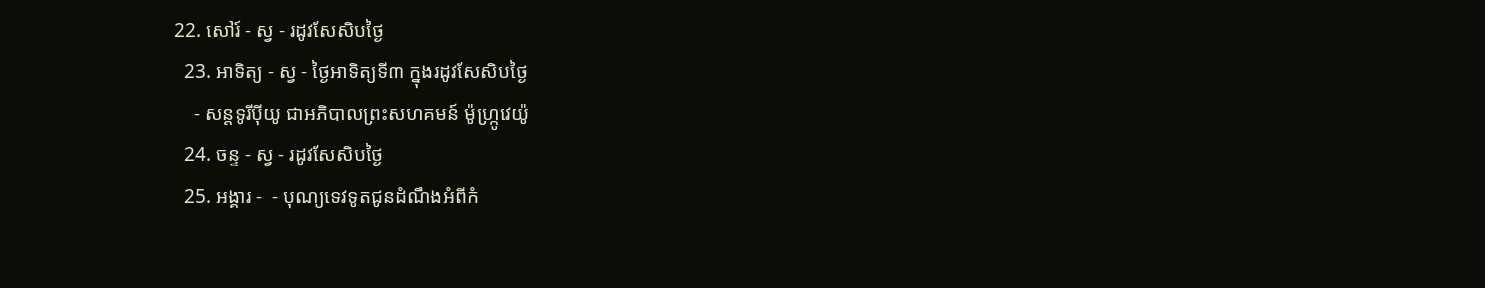22. សៅរ៍ - ស្វ - រដូវសែសិបថ្ងៃ
  23. អាទិត្យ - ស្វ - ថ្ងៃអាទិត្យទី៣ ក្នុងរដូវសែសិបថ្ងៃ
    - សន្ដទូរីប៉ីយូ ជាអភិបាលព្រះសហគមន៍ ម៉ូហ្ក្រូវេយ៉ូ
  24. ចន្ទ - ស្វ - រដូវសែសិបថ្ងៃ
  25. អង្គារ -  - បុណ្យទេវទូតជូនដំណឹងអំពីកំ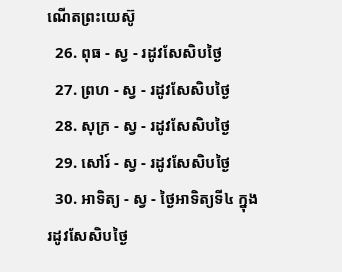ណើតព្រះយេស៊ូ
  26. ពុធ - ស្វ - រដូវសែសិបថ្ងៃ
  27. ព្រហ - ស្វ - រដូវសែសិបថ្ងៃ
  28. សុក្រ - ស្វ - រដូវសែសិបថ្ងៃ
  29. សៅរ៍ - ស្វ - រដូវសែសិបថ្ងៃ
  30. អាទិត្យ - ស្វ - ថ្ងៃអាទិត្យទី៤ ក្នុងរដូវសែសិបថ្ងៃ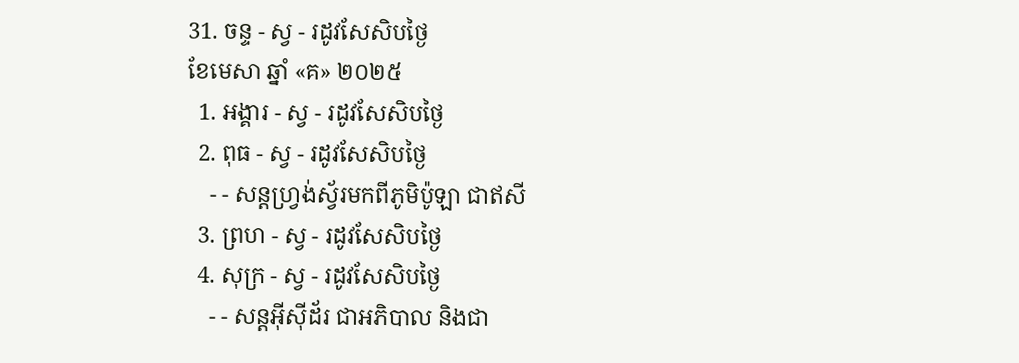31. ចន្ទ - ស្វ - រដូវសែសិបថ្ងៃ
ខែមេសា ឆ្នាំ «គ» ២០២៥
  1. អង្គារ - ស្វ - រដូវសែសិបថ្ងៃ
  2. ពុធ - ស្វ - រដូវសែសិបថ្ងៃ
    - - សន្ដហ្វ្រង់ស្វ័រមកពីភូមិប៉ូឡា ជាឥសី
  3. ព្រហ - ស្វ - រដូវសែសិបថ្ងៃ
  4. សុក្រ - ស្វ - រដូវសែសិបថ្ងៃ
    - - សន្ដអ៊ីស៊ីដ័រ ជាអភិបាល និងជា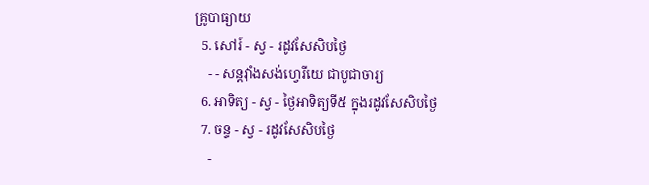គ្រូបាធ្យាយ
  5. សៅរ៍ - ស្វ - រដូវសែសិបថ្ងៃ
    - - សន្ដវ៉ាំងសង់ហ្វេរីយេ ជាបូជាចារ្យ
  6. អាទិត្យ - ស្វ - ថ្ងៃអាទិត្យទី៥ ក្នុងរដូវសែសិបថ្ងៃ
  7. ចន្ទ - ស្វ - រដូវសែសិបថ្ងៃ
    -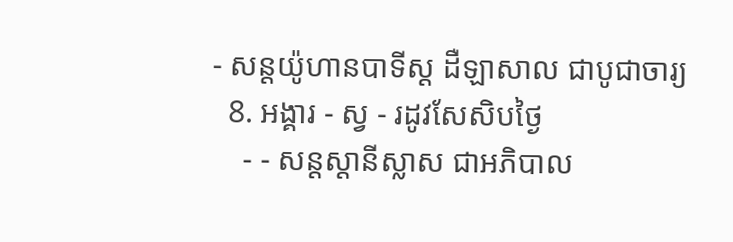- សន្ដយ៉ូហានបាទីស្ដ ដឺឡាសាល ជាបូជាចារ្យ
  8. អង្គារ - ស្វ - រដូវសែសិបថ្ងៃ
    - - សន្ដស្ដានីស្លាស ជាអភិបាល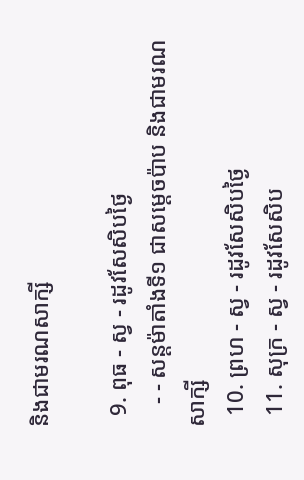និងជាមរណសាក្សី

  9. ពុធ - ស្វ - រដូវសែសិបថ្ងៃ
    - - សន្ដម៉ាតាំងទី១ ជាសម្ដេចប៉ាប និងជាមរណសាក្សី
  10. ព្រហ - ស្វ - រដូវសែសិបថ្ងៃ
  11. សុក្រ - ស្វ - រដូវសែសិប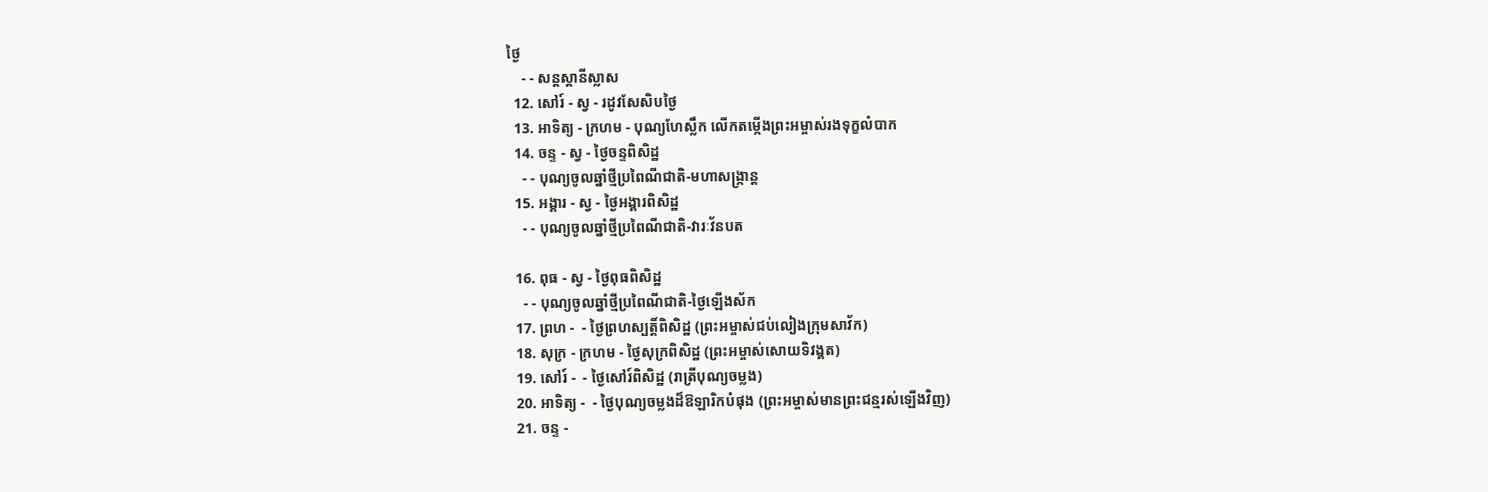ថ្ងៃ
    - - សន្ដស្ដានីស្លាស
  12. សៅរ៍ - ស្វ - រដូវសែសិបថ្ងៃ
  13. អាទិត្យ - ក្រហម - បុណ្យហែស្លឹក លើកតម្កើងព្រះអម្ចាស់រងទុក្ខលំបាក
  14. ចន្ទ - ស្វ - ថ្ងៃចន្ទពិសិដ្ឋ
    - - បុណ្យចូលឆ្នាំថ្មីប្រពៃណីជាតិ-មហាសង្រ្កាន្ដ
  15. អង្គារ - ស្វ - ថ្ងៃអង្គារពិសិដ្ឋ
    - - បុណ្យចូលឆ្នាំថ្មីប្រពៃណីជាតិ-វារៈវ័នបត

  16. ពុធ - ស្វ - ថ្ងៃពុធពិសិដ្ឋ
    - - បុណ្យចូលឆ្នាំថ្មីប្រពៃណីជាតិ-ថ្ងៃឡើងស័ក
  17. ព្រហ -  - ថ្ងៃព្រហស្បត្ដិ៍ពិសិដ្ឋ (ព្រះអម្ចាស់ជប់លៀងក្រុមសាវ័ក)
  18. សុក្រ - ក្រហម - ថ្ងៃសុក្រពិសិដ្ឋ (ព្រះអម្ចាស់សោយទិវង្គត)
  19. សៅរ៍ -  - ថ្ងៃសៅរ៍ពិសិដ្ឋ (រាត្រីបុណ្យចម្លង)
  20. អាទិត្យ -  - ថ្ងៃបុណ្យចម្លងដ៏ឱឡារិកបំផុង (ព្រះអម្ចាស់មានព្រះជន្មរស់ឡើងវិញ)
  21. ចន្ទ -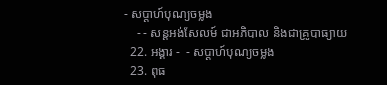- សប្ដាហ៍បុណ្យចម្លង
    - - សន្ដអង់សែលម៍ ជាអភិបាល និងជាគ្រូបាធ្យាយ
  22. អង្គារ -  - សប្ដាហ៍បុណ្យចម្លង
  23. ពុធ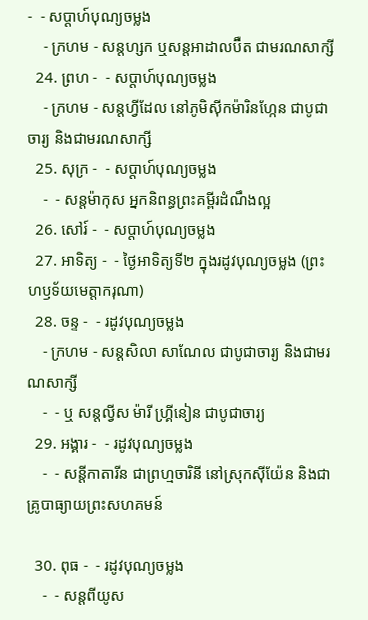-  - សប្ដាហ៍បុណ្យចម្លង
    - ក្រហម - សន្ដហ្សក ឬសន្ដអាដាលប៊ឺត ជាមរណសាក្សី
  24. ព្រហ -  - សប្ដាហ៍បុណ្យចម្លង
    - ក្រហម - សន្ដហ្វីដែល នៅភូមិស៊ីកម៉ារិនហ្កែន ជាបូជាចារ្យ និងជាមរណសាក្សី
  25. សុក្រ -  - សប្ដាហ៍បុណ្យចម្លង
    -  - សន្ដម៉ាកុស អ្នកនិពន្ធព្រះគម្ពីរដំណឹងល្អ
  26. សៅរ៍ -  - សប្ដាហ៍បុណ្យចម្លង
  27. អាទិត្យ -  - ថ្ងៃអាទិត្យទី២ ក្នុងរដូវបុណ្យចម្លង (ព្រះហឫទ័យមេត្ដាករុណា)
  28. ចន្ទ -  - រដូវបុណ្យចម្លង
    - ក្រហម - សន្ដសិលា សាណែល ជាបូជាចារ្យ និងជាមរណសាក្សី
    -  - ឬ សន្ដល្វីស ម៉ារី ហ្គ្រីនៀន ជាបូជាចារ្យ
  29. អង្គារ -  - រដូវបុណ្យចម្លង
    -  - សន្ដីកាតារីន ជាព្រហ្មចារិនី នៅស្រុកស៊ីយ៉ែន និងជាគ្រូបាធ្យាយព្រះសហគមន៍

  30. ពុធ -  - រដូវបុណ្យចម្លង
    -  - សន្ដពីយូស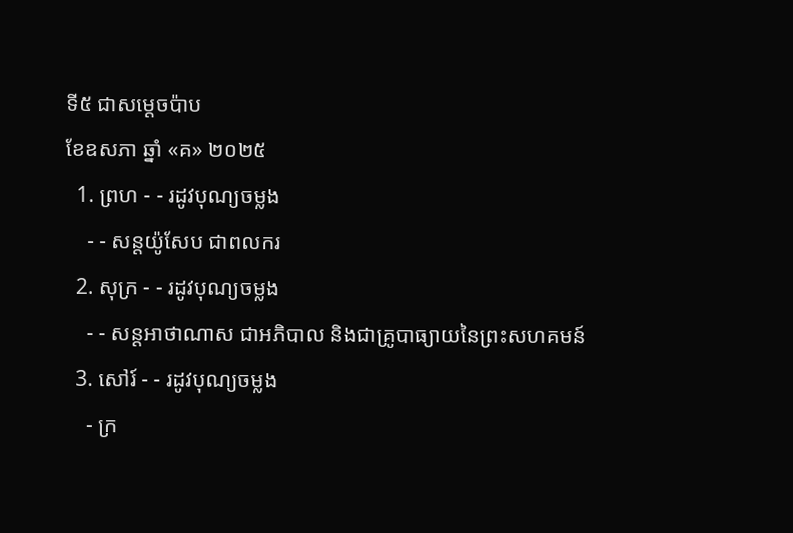ទី៥ ជាសម្ដេចប៉ាប
ខែឧសភា ឆ្នាំ «គ» ២០២៥
  1. ព្រហ - - រដូវបុណ្យចម្លង
    - - សន្ដយ៉ូសែប ជាពលករ
  2. សុក្រ - - រដូវបុណ្យចម្លង
    - - សន្ដអាថាណាស ជាអភិបាល និងជាគ្រូបាធ្យាយនៃព្រះសហគមន៍
  3. សៅរ៍ - - រដូវបុណ្យចម្លង
    - ក្រ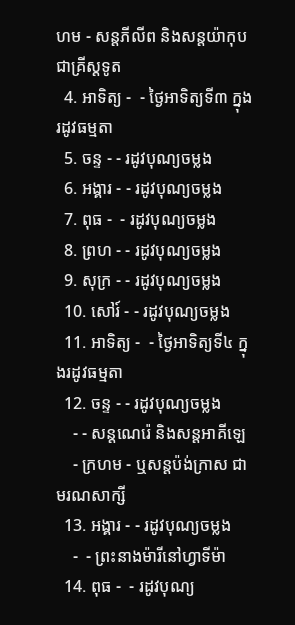ហម - សន្ដភីលីព និងសន្ដយ៉ាកុបជាគ្រីស្ដទូត
  4. អាទិត្យ -  - ថ្ងៃអាទិត្យទី៣ ក្នុងរដូវធម្មតា
  5. ចន្ទ - - រដូវបុណ្យចម្លង
  6. អង្គារ - - រដូវបុណ្យចម្លង
  7. ពុធ -  - រដូវបុណ្យចម្លង
  8. ព្រហ - - រដូវបុណ្យចម្លង
  9. សុក្រ - - រដូវបុណ្យចម្លង
  10. សៅរ៍ - - រដូវបុណ្យចម្លង
  11. អាទិត្យ -  - ថ្ងៃអាទិត្យទី៤ ក្នុងរដូវធម្មតា
  12. ចន្ទ - - រដូវបុណ្យចម្លង
    - - សន្ដណេរ៉េ និងសន្ដអាគីឡេ
    - ក្រហម - ឬសន្ដប៉ង់ក្រាស ជាមរណសាក្សី
  13. អង្គារ - - រដូវបុណ្យចម្លង
    -  - ព្រះនាងម៉ារីនៅហ្វាទីម៉ា
  14. ពុធ -  - រដូវបុណ្យ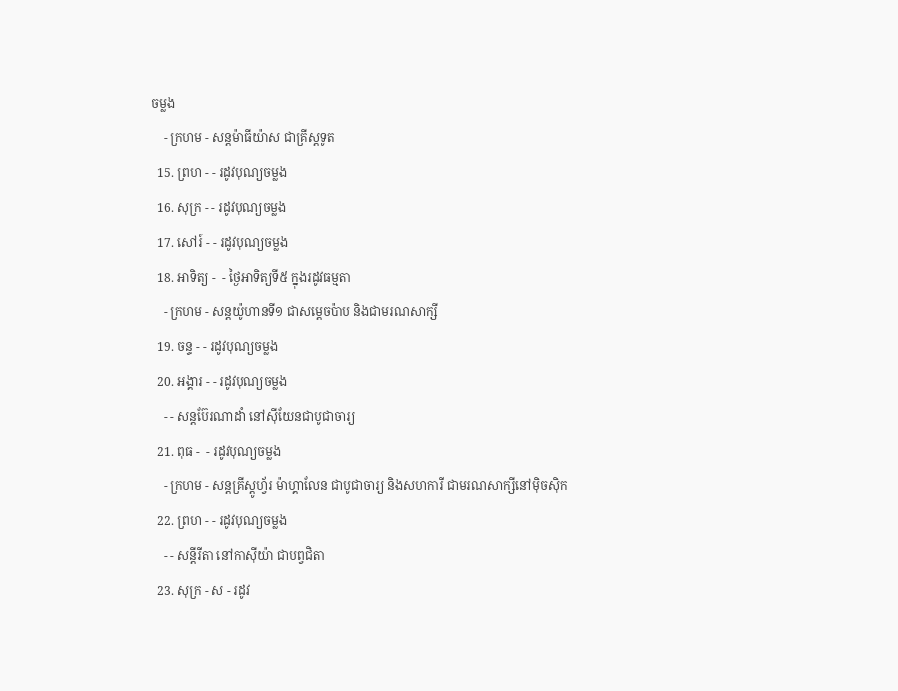ចម្លង
    - ក្រហម - សន្ដម៉ាធីយ៉ាស ជាគ្រីស្ដទូត
  15. ព្រហ - - រដូវបុណ្យចម្លង
  16. សុក្រ - - រដូវបុណ្យចម្លង
  17. សៅរ៍ - - រដូវបុណ្យចម្លង
  18. អាទិត្យ -  - ថ្ងៃអាទិត្យទី៥ ក្នុងរដូវធម្មតា
    - ក្រហម - សន្ដយ៉ូហានទី១ ជាសម្ដេចប៉ាប និងជាមរណសាក្សី
  19. ចន្ទ - - រដូវបុណ្យចម្លង
  20. អង្គារ - - រដូវបុណ្យចម្លង
    - - សន្ដប៊ែរណាដាំ នៅស៊ីយែនជាបូជាចារ្យ
  21. ពុធ -  - រដូវបុណ្យចម្លង
    - ក្រហម - សន្ដគ្រីស្ដូហ្វ័រ ម៉ាហ្គាលែន ជាបូជាចារ្យ និងសហការី ជាមរណសាក្សីនៅម៉ិចស៊ិក
  22. ព្រហ - - រដូវបុណ្យចម្លង
    - - សន្ដីរីតា នៅកាស៊ីយ៉ា ជាបព្វជិតា
  23. សុក្រ - ស - រដូវ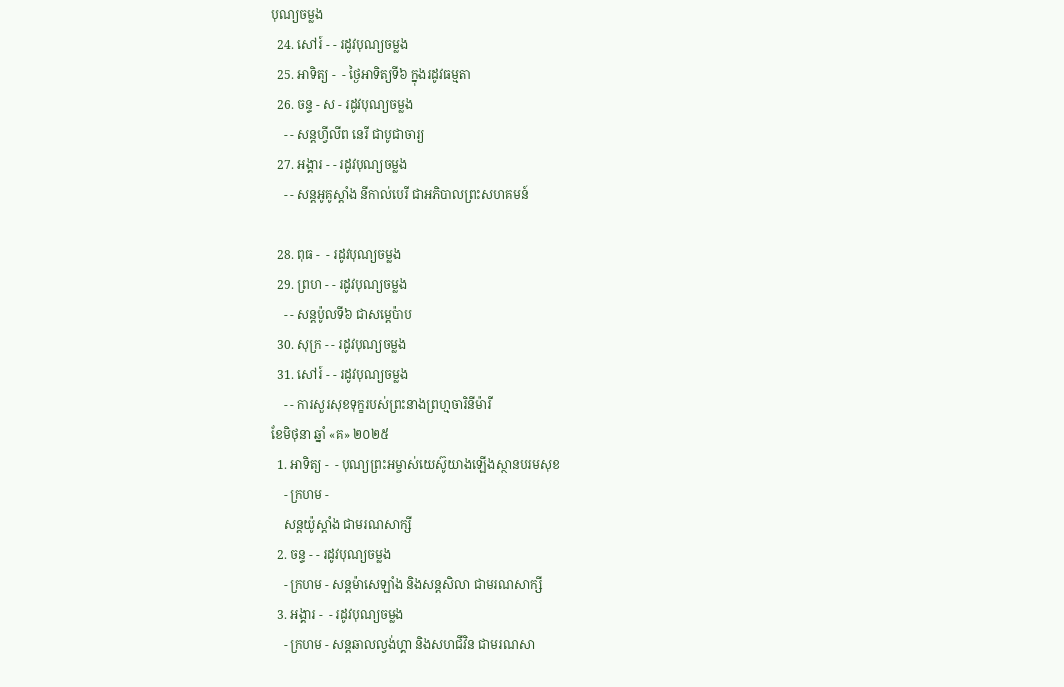បុណ្យចម្លង
  24. សៅរ៍ - - រដូវបុណ្យចម្លង
  25. អាទិត្យ -  - ថ្ងៃអាទិត្យទី៦ ក្នុងរដូវធម្មតា
  26. ចន្ទ - ស - រដូវបុណ្យចម្លង
    - - សន្ដហ្វីលីព នេរី ជាបូជាចារ្យ
  27. អង្គារ - - រដូវបុណ្យចម្លង
    - - សន្ដអូគូស្ដាំង នីកាល់បេរី ជាអភិបាលព្រះសហគមន៍

  28. ពុធ -  - រដូវបុណ្យចម្លង
  29. ព្រហ - - រដូវបុណ្យចម្លង
    - - សន្ដប៉ូលទី៦ ជាសម្ដេប៉ាប
  30. សុក្រ - - រដូវបុណ្យចម្លង
  31. សៅរ៍ - - រដូវបុណ្យចម្លង
    - - ការសួរសុខទុក្ខរបស់ព្រះនាងព្រហ្មចារិនីម៉ារី
ខែមិថុនា ឆ្នាំ «គ» ២០២៥
  1. អាទិត្យ -  - បុណ្យព្រះអម្ចាស់យេស៊ូយាងឡើងស្ថានបរមសុខ
    - ក្រហម -
    សន្ដយ៉ូស្ដាំង ជាមរណសាក្សី
  2. ចន្ទ - - រដូវបុណ្យចម្លង
    - ក្រហម - សន្ដម៉ាសេឡាំង និងសន្ដសិលា ជាមរណសាក្សី
  3. អង្គារ -  - រដូវបុណ្យចម្លង
    - ក្រហម - សន្ដឆាលល្វង់ហ្គា និងសហជីវិន ជាមរណសា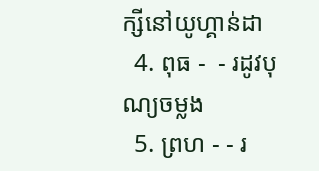ក្សីនៅយូហ្គាន់ដា
  4. ពុធ -  - រដូវបុណ្យចម្លង
  5. ព្រហ - - រ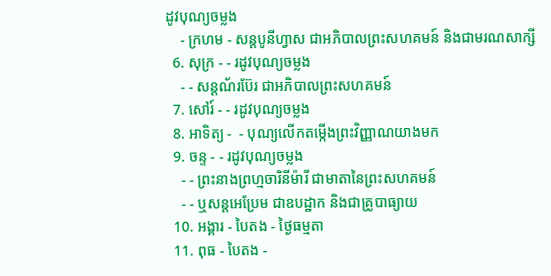ដូវបុណ្យចម្លង
    - ក្រហម - សន្ដបូនីហ្វាស ជាអភិបាលព្រះសហគមន៍ និងជាមរណសាក្សី
  6. សុក្រ - - រដូវបុណ្យចម្លង
    - - សន្ដណ័រប៊ែរ ជាអភិបាលព្រះសហគមន៍
  7. សៅរ៍ - - រដូវបុណ្យចម្លង
  8. អាទិត្យ -  - បុណ្យលើកតម្កើងព្រះវិញ្ញាណយាងមក
  9. ចន្ទ - - រដូវបុណ្យចម្លង
    - - ព្រះនាងព្រហ្មចារិនីម៉ារី ជាមាតានៃព្រះសហគមន៍
    - - ឬសន្ដអេប្រែម ជាឧបដ្ឋាក និងជាគ្រូបាធ្យាយ
  10. អង្គារ - បៃតង - ថ្ងៃធម្មតា
  11. ពុធ - បៃតង -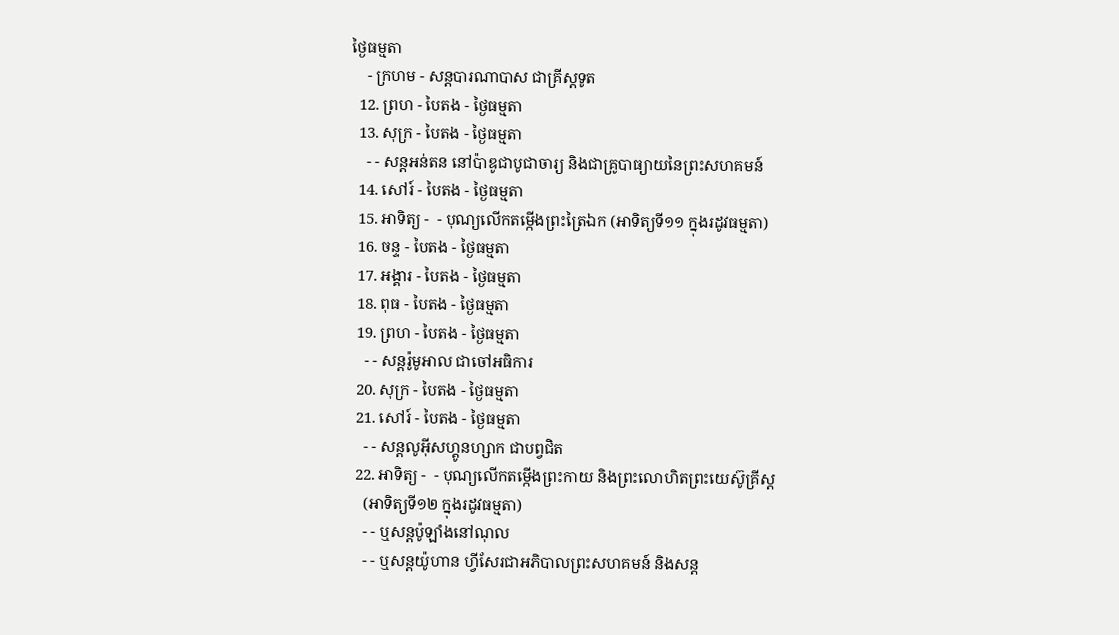ថ្ងៃធម្មតា
    - ក្រហម - សន្ដបារណាបាស ជាគ្រីស្ដទូត
  12. ព្រហ - បៃតង - ថ្ងៃធម្មតា
  13. សុក្រ - បៃតង - ថ្ងៃធម្មតា
    - - សន្ដអន់តន នៅប៉ាឌូជាបូជាចារ្យ និងជាគ្រូបាធ្យាយនៃព្រះសហគមន៍
  14. សៅរ៍ - បៃតង - ថ្ងៃធម្មតា
  15. អាទិត្យ -  - បុណ្យលើកតម្កើងព្រះត្រៃឯក (អាទិត្យទី១១ ក្នុងរដូវធម្មតា)
  16. ចន្ទ - បៃតង - ថ្ងៃធម្មតា
  17. អង្គារ - បៃតង - ថ្ងៃធម្មតា
  18. ពុធ - បៃតង - ថ្ងៃធម្មតា
  19. ព្រហ - បៃតង - ថ្ងៃធម្មតា
    - - សន្ដរ៉ូមូអាល ជាចៅអធិការ
  20. សុក្រ - បៃតង - ថ្ងៃធម្មតា
  21. សៅរ៍ - បៃតង - ថ្ងៃធម្មតា
    - - សន្ដលូអ៊ីសហ្គូនហ្សាក ជាបព្វជិត
  22. អាទិត្យ -  - បុណ្យលើកតម្កើងព្រះកាយ និងព្រះលោហិតព្រះយេស៊ូគ្រីស្ដ
    (អាទិត្យទី១២ ក្នុងរដូវធម្មតា)
    - - ឬសន្ដប៉ូឡាំងនៅណុល
    - - ឬសន្ដយ៉ូហាន ហ្វីសែរជាអភិបាលព្រះសហគមន៍ និងសន្ដ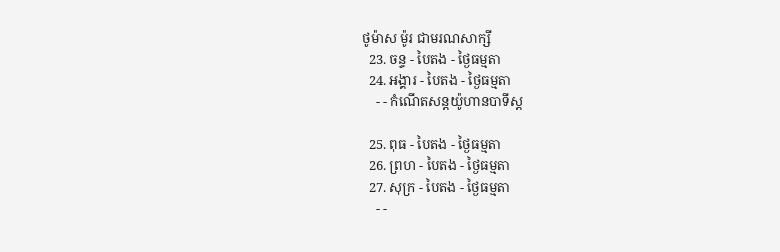ថូម៉ាស ម៉ូរ ជាមរណសាក្សី
  23. ចន្ទ - បៃតង - ថ្ងៃធម្មតា
  24. អង្គារ - បៃតង - ថ្ងៃធម្មតា
    - - កំណើតសន្ដយ៉ូហានបាទីស្ដ

  25. ពុធ - បៃតង - ថ្ងៃធម្មតា
  26. ព្រហ - បៃតង - ថ្ងៃធម្មតា
  27. សុក្រ - បៃតង - ថ្ងៃធម្មតា
    - -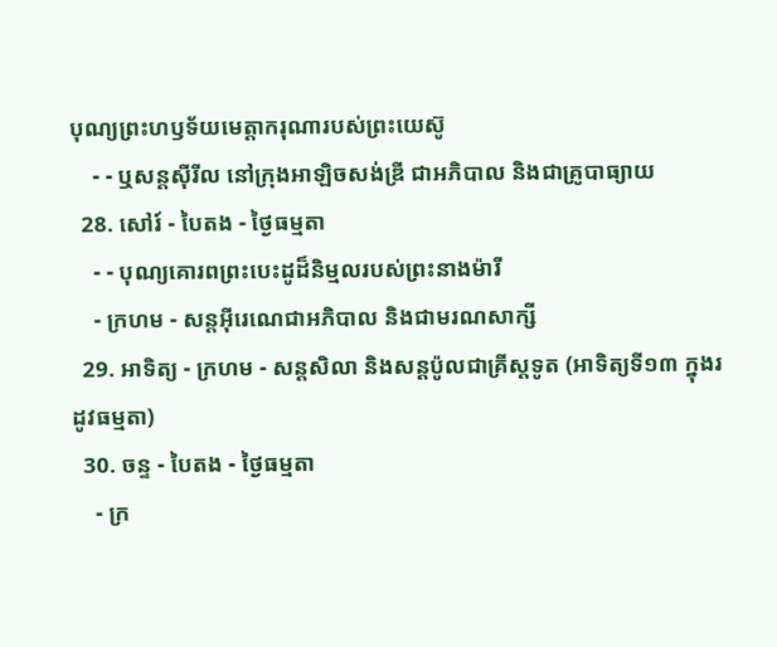បុណ្យព្រះហឫទ័យមេត្ដាករុណារបស់ព្រះយេស៊ូ
    - - ឬសន្ដស៊ីរីល នៅក្រុងអាឡិចសង់ឌ្រី ជាអភិបាល និងជាគ្រូបាធ្យាយ
  28. សៅរ៍ - បៃតង - ថ្ងៃធម្មតា
    - - បុណ្យគោរពព្រះបេះដូដ៏និម្មលរបស់ព្រះនាងម៉ារី
    - ក្រហម - សន្ដអ៊ីរេណេជាអភិបាល និងជាមរណសាក្សី
  29. អាទិត្យ - ក្រហម - សន្ដសិលា និងសន្ដប៉ូលជាគ្រីស្ដទូត (អាទិត្យទី១៣ ក្នុងរដូវធម្មតា)
  30. ចន្ទ - បៃតង - ថ្ងៃធម្មតា
    - ក្រ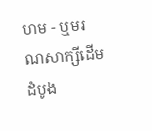ហម - ឬមរណសាក្សីដើមដំបូង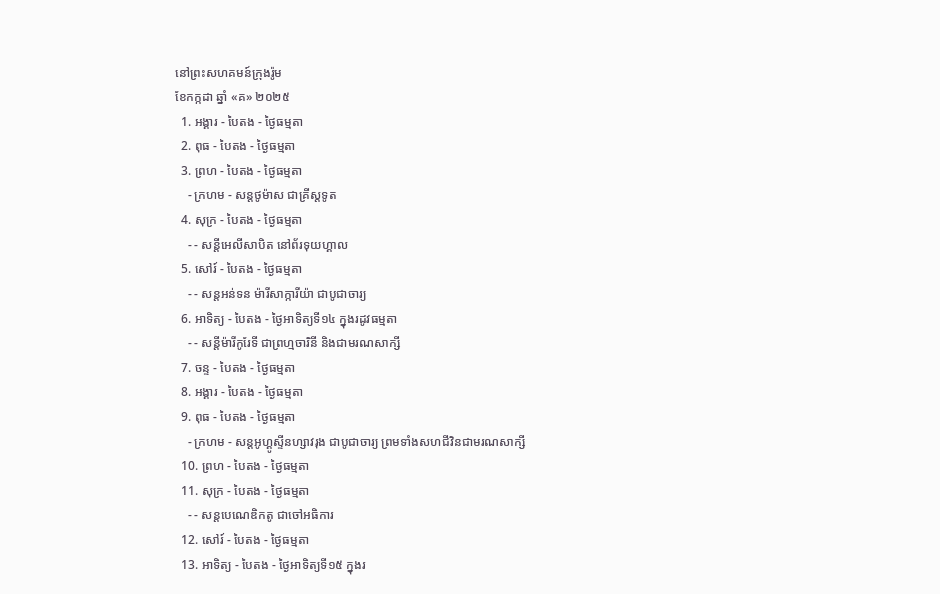នៅព្រះសហគមន៍ក្រុងរ៉ូម
ខែកក្កដា ឆ្នាំ «គ» ២០២៥
  1. អង្គារ - បៃតង - ថ្ងៃធម្មតា
  2. ពុធ - បៃតង - ថ្ងៃធម្មតា
  3. ព្រហ - បៃតង - ថ្ងៃធម្មតា
    - ក្រហម - សន្ដថូម៉ាស ជាគ្រីស្ដទូត
  4. សុក្រ - បៃតង - ថ្ងៃធម្មតា
    - - សន្ដីអេលីសាបិត នៅព័រទុយហ្គាល
  5. សៅរ៍ - បៃតង - ថ្ងៃធម្មតា
    - - សន្ដអន់ទន ម៉ារីសាក្ការីយ៉ា ជាបូជាចារ្យ
  6. អាទិត្យ - បៃតង - ថ្ងៃអាទិត្យទី១៤ ក្នុងរដូវធម្មតា
    - - សន្ដីម៉ារីកូរែទី ជាព្រហ្មចារិនី និងជាមរណសាក្សី
  7. ចន្ទ - បៃតង - ថ្ងៃធម្មតា
  8. អង្គារ - បៃតង - ថ្ងៃធម្មតា
  9. ពុធ - បៃតង - ថ្ងៃធម្មតា
    - ក្រហម - សន្ដអូហ្គូស្ទីនហ្សាវរុង ជាបូជាចារ្យ ព្រមទាំងសហជីវិនជាមរណសាក្សី
  10. ព្រហ - បៃតង - ថ្ងៃធម្មតា
  11. សុក្រ - បៃតង - ថ្ងៃធម្មតា
    - - សន្ដបេណេឌិកតូ ជាចៅអធិការ
  12. សៅរ៍ - បៃតង - ថ្ងៃធម្មតា
  13. អាទិត្យ - បៃតង - ថ្ងៃអាទិត្យទី១៥ ក្នុងរ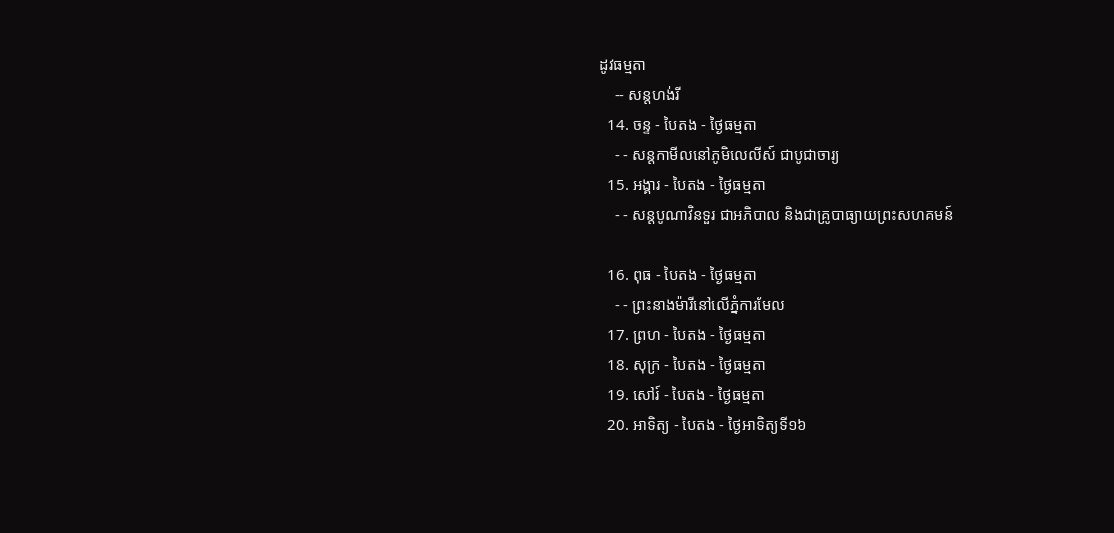ដូវធម្មតា
    -- សន្ដហង់រី
  14. ចន្ទ - បៃតង - ថ្ងៃធម្មតា
    - - សន្ដកាមីលនៅភូមិលេលីស៍ ជាបូជាចារ្យ
  15. អង្គារ - បៃតង - ថ្ងៃធម្មតា
    - - សន្ដបូណាវិនទួរ ជាអភិបាល និងជាគ្រូបាធ្យាយព្រះសហគមន៍

  16. ពុធ - បៃតង - ថ្ងៃធម្មតា
    - - ព្រះនាងម៉ារីនៅលើភ្នំការមែល
  17. ព្រហ - បៃតង - ថ្ងៃធម្មតា
  18. សុក្រ - បៃតង - ថ្ងៃធម្មតា
  19. សៅរ៍ - បៃតង - ថ្ងៃធម្មតា
  20. អាទិត្យ - បៃតង - ថ្ងៃអាទិត្យទី១៦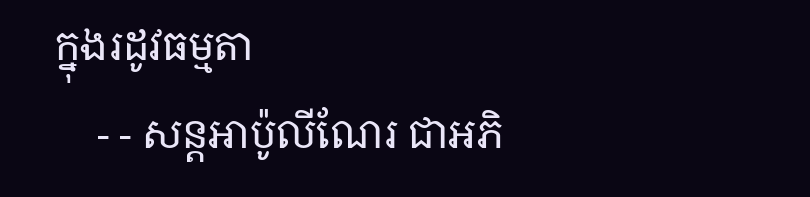ក្នុងរដូវធម្មតា
    - - សន្ដអាប៉ូលីណែរ ជាអភិ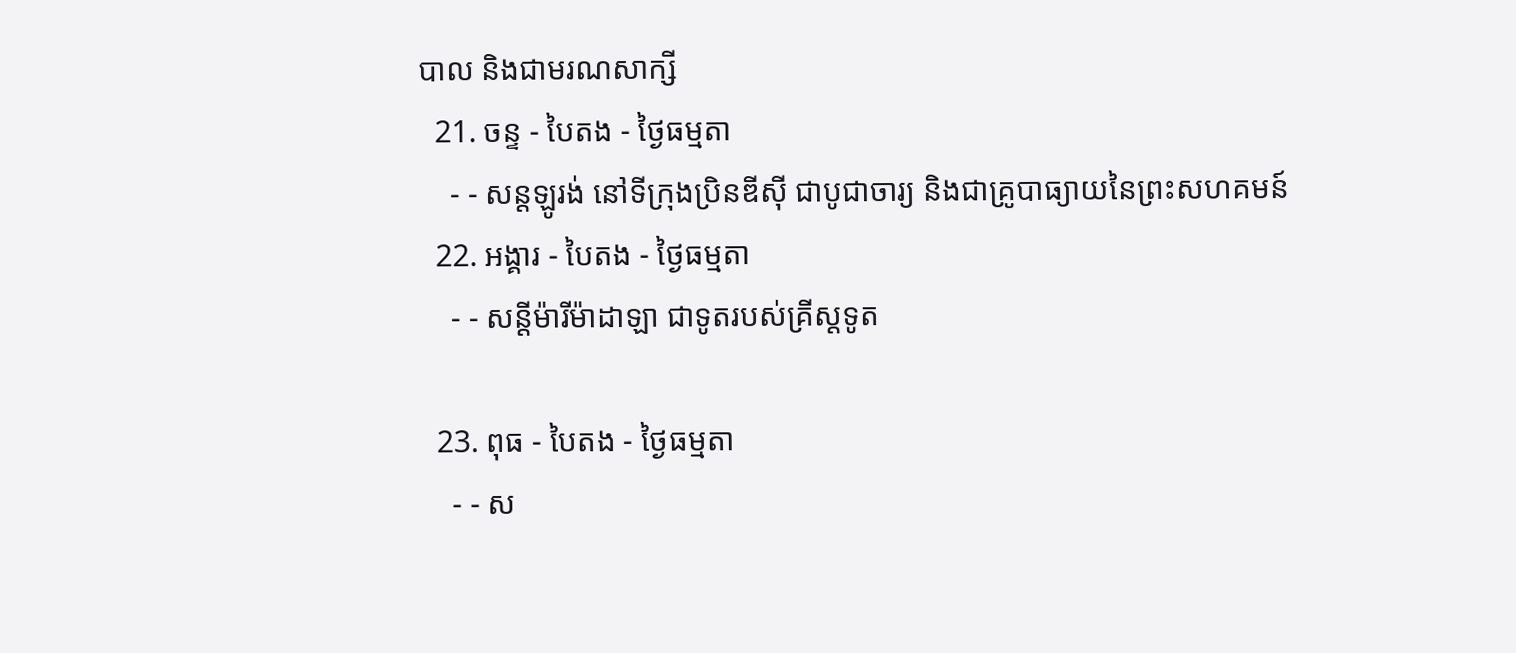បាល និងជាមរណសាក្សី
  21. ចន្ទ - បៃតង - ថ្ងៃធម្មតា
    - - សន្ដឡូរង់ នៅទីក្រុងប្រិនឌីស៊ី ជាបូជាចារ្យ និងជាគ្រូបាធ្យាយនៃព្រះសហគមន៍
  22. អង្គារ - បៃតង - ថ្ងៃធម្មតា
    - - សន្ដីម៉ារីម៉ាដាឡា ជាទូតរបស់គ្រីស្ដទូត

  23. ពុធ - បៃតង - ថ្ងៃធម្មតា
    - - ស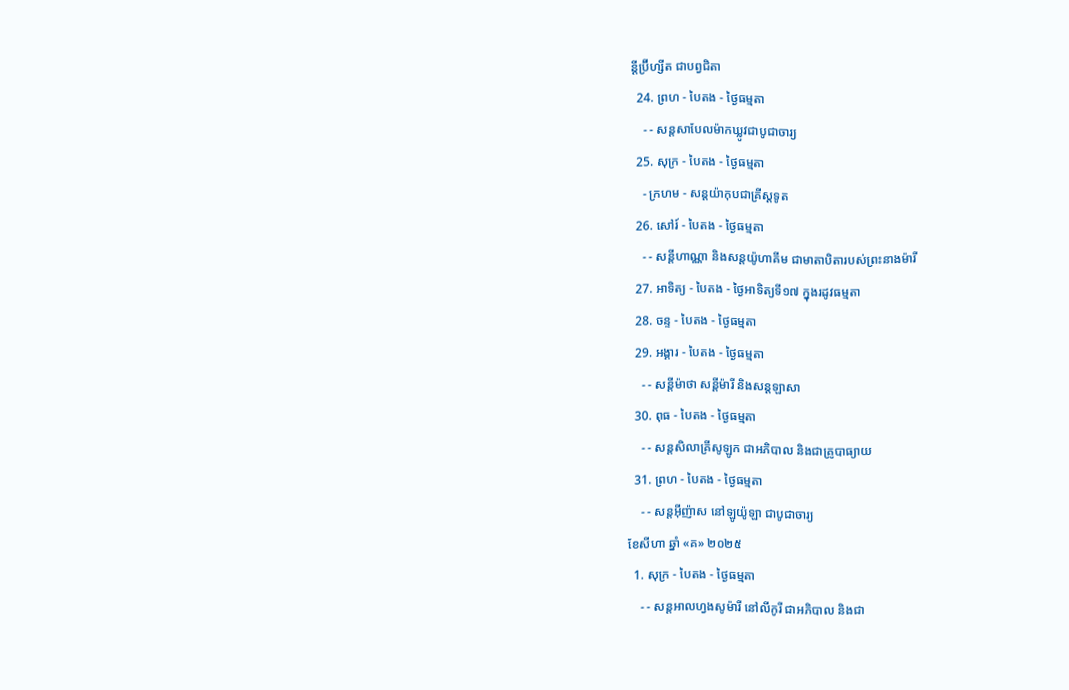ន្ដីប្រ៊ីហ្សីត ជាបព្វជិតា
  24. ព្រហ - បៃតង - ថ្ងៃធម្មតា
    - - សន្ដសាបែលម៉ាកឃ្លូវជាបូជាចារ្យ
  25. សុក្រ - បៃតង - ថ្ងៃធម្មតា
    - ក្រហម - សន្ដយ៉ាកុបជាគ្រីស្ដទូត
  26. សៅរ៍ - បៃតង - ថ្ងៃធម្មតា
    - - សន្ដីហាណ្ណា និងសន្ដយ៉ូហាគីម ជាមាតាបិតារបស់ព្រះនាងម៉ារី
  27. អាទិត្យ - បៃតង - ថ្ងៃអាទិត្យទី១៧ ក្នុងរដូវធម្មតា
  28. ចន្ទ - បៃតង - ថ្ងៃធម្មតា
  29. អង្គារ - បៃតង - ថ្ងៃធម្មតា
    - - សន្ដីម៉ាថា សន្ដីម៉ារី និងសន្ដឡាសា
  30. ពុធ - បៃតង - ថ្ងៃធម្មតា
    - - សន្ដសិលាគ្រីសូឡូក ជាអភិបាល និងជាគ្រូបាធ្យាយ
  31. ព្រហ - បៃតង - ថ្ងៃធម្មតា
    - - សន្ដអ៊ីញ៉ាស នៅឡូយ៉ូឡា ជាបូជាចារ្យ
ខែសីហា ឆ្នាំ «គ» ២០២៥
  1. សុក្រ - បៃតង - ថ្ងៃធម្មតា
    - - សន្ដអាលហ្វងសូម៉ារី នៅលីកូរី ជាអភិបាល និងជា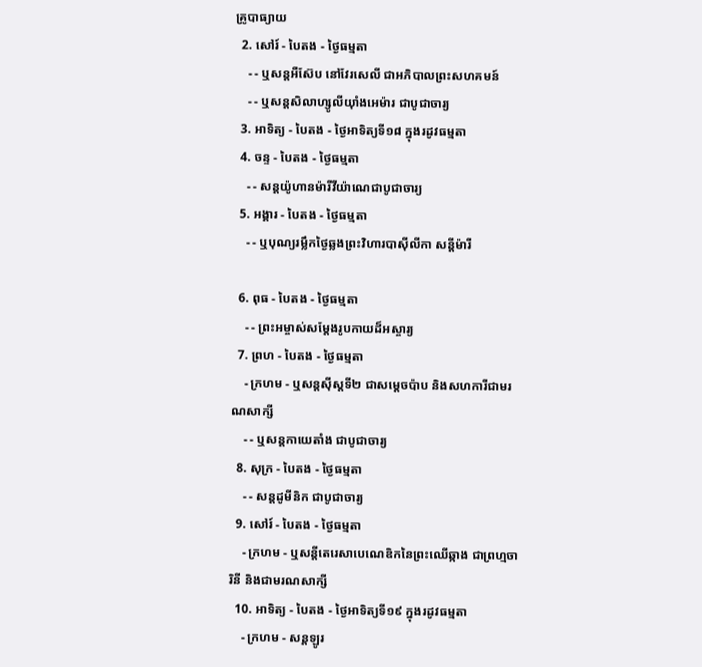គ្រូបាធ្យាយ
  2. សៅរ៍ - បៃតង - ថ្ងៃធម្មតា
    - - ឬសន្ដអឺស៊ែប នៅវែរសេលី ជាអភិបាលព្រះសហគមន៍
    - - ឬសន្ដសិលាហ្សូលីយ៉ាំងអេម៉ារ ជាបូជាចារ្យ
  3. អាទិត្យ - បៃតង - ថ្ងៃអាទិត្យទី១៨ ក្នុងរដូវធម្មតា
  4. ចន្ទ - បៃតង - ថ្ងៃធម្មតា
    - - សន្ដយ៉ូហានម៉ារីវីយ៉ាណេជាបូជាចារ្យ
  5. អង្គារ - បៃតង - ថ្ងៃធម្មតា
    - - ឬបុណ្យរម្លឹកថ្ងៃឆ្លងព្រះវិហារបាស៊ីលីកា សន្ដីម៉ារី

  6. ពុធ - បៃតង - ថ្ងៃធម្មតា
    - - ព្រះអម្ចាស់សម្ដែងរូបកាយដ៏អស្ចារ្យ
  7. ព្រហ - បៃតង - ថ្ងៃធម្មតា
    - ក្រហម - ឬសន្ដស៊ីស្ដទី២ ជាសម្ដេចប៉ាប និងសហការីជាមរណសាក្សី
    - - ឬសន្ដកាយេតាំង ជាបូជាចារ្យ
  8. សុក្រ - បៃតង - ថ្ងៃធម្មតា
    - - សន្ដដូមីនិក ជាបូជាចារ្យ
  9. សៅរ៍ - បៃតង - ថ្ងៃធម្មតា
    - ក្រហម - ឬសន្ដីតេរេសាបេណេឌិកនៃព្រះឈើឆ្កាង ជាព្រហ្មចារិនី និងជាមរណសាក្សី
  10. អាទិត្យ - បៃតង - ថ្ងៃអាទិត្យទី១៩ ក្នុងរដូវធម្មតា
    - ក្រហម - សន្ដឡូរ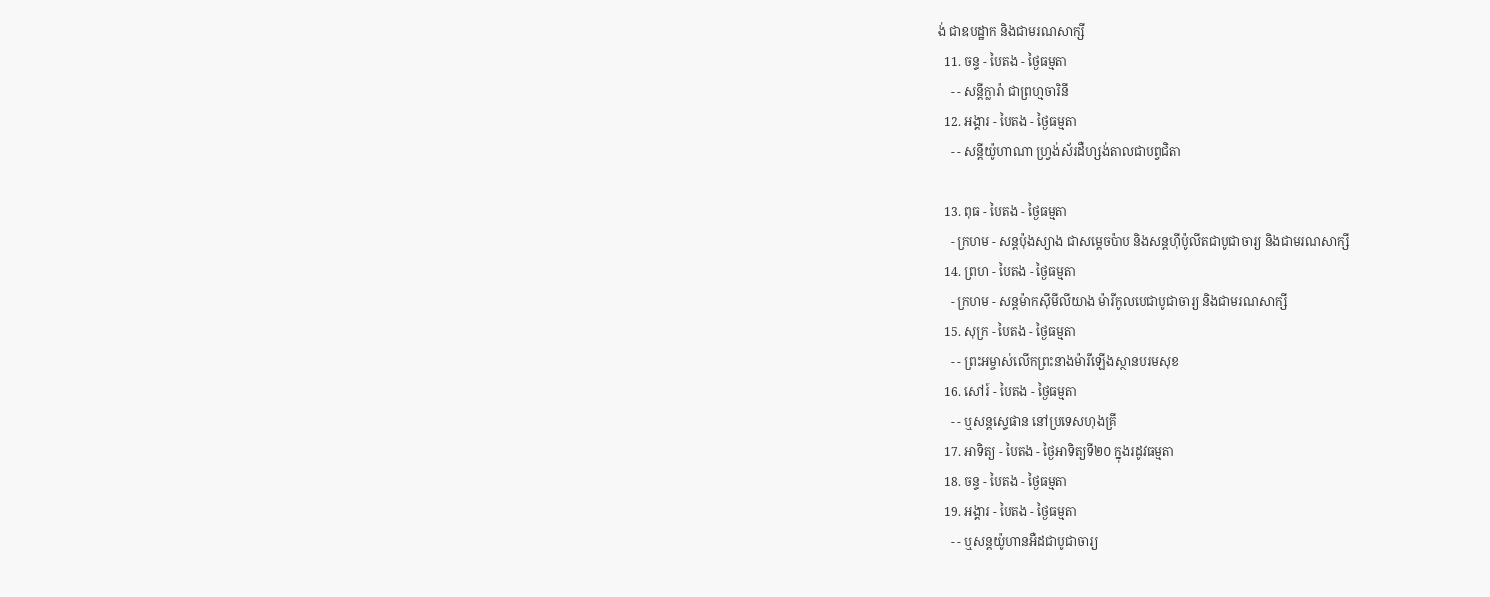ង់ ជាឧបដ្ឋាក និងជាមរណសាក្សី
  11. ចន្ទ - បៃតង - ថ្ងៃធម្មតា
    - - សន្ដីក្លារ៉ា ជាព្រហ្មចារិនី
  12. អង្គារ - បៃតង - ថ្ងៃធម្មតា
    - - សន្ដីយ៉ូហាណា ហ្វ្រង់ស័រដឺហ្សង់តាលជាបព្វជិតា

  13. ពុធ - បៃតង - ថ្ងៃធម្មតា
    - ក្រហម - សន្ដប៉ុងស្យាង ជាសម្ដេចប៉ាប និងសន្ដហ៊ីប៉ូលីតជាបូជាចារ្យ និងជាមរណសាក្សី
  14. ព្រហ - បៃតង - ថ្ងៃធម្មតា
    - ក្រហម - សន្ដម៉ាកស៊ីមីលីយាង ម៉ារីកូលបេជាបូជាចារ្យ និងជាមរណសាក្សី
  15. សុក្រ - បៃតង - ថ្ងៃធម្មតា
    - - ព្រះអម្ចាស់លើកព្រះនាងម៉ារីឡើងស្ថានបរមសុខ
  16. សៅរ៍ - បៃតង - ថ្ងៃធម្មតា
    - - ឬសន្ដស្ទេផាន នៅប្រទេសហុងគ្រី
  17. អាទិត្យ - បៃតង - ថ្ងៃអាទិត្យទី២០ ក្នុងរដូវធម្មតា
  18. ចន្ទ - បៃតង - ថ្ងៃធម្មតា
  19. អង្គារ - បៃតង - ថ្ងៃធម្មតា
    - - ឬសន្ដយ៉ូហានអឺដជាបូជាចារ្យ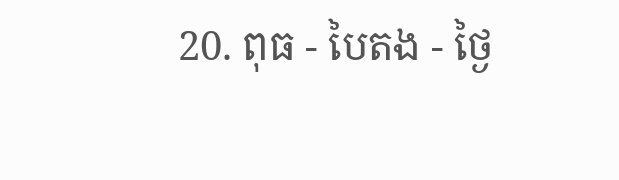20. ពុធ - បៃតង - ថ្ងៃ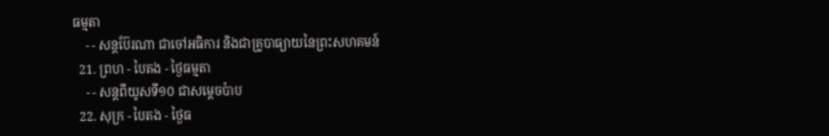ធម្មតា
    - - សន្ដប៊ែរណា ជាចៅអធិការ និងជាគ្រូបាធ្យាយនៃព្រះសហគមន៍
  21. ព្រហ - បៃតង - ថ្ងៃធម្មតា
    - - សន្ដពីយូសទី១០ ជាសម្ដេចប៉ាប
  22. សុក្រ - បៃតង - ថ្ងៃធ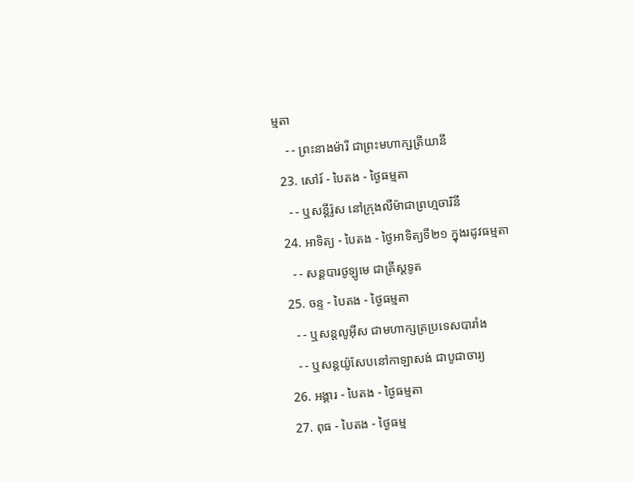ម្មតា
    - - ព្រះនាងម៉ារី ជាព្រះមហាក្សត្រីយានី
  23. សៅរ៍ - បៃតង - ថ្ងៃធម្មតា
    - - ឬសន្ដីរ៉ូស នៅក្រុងលីម៉ាជាព្រហ្មចារិនី
  24. អាទិត្យ - បៃតង - ថ្ងៃអាទិត្យទី២១ ក្នុងរដូវធម្មតា
    - - សន្ដបារថូឡូមេ ជាគ្រីស្ដទូត
  25. ចន្ទ - បៃតង - ថ្ងៃធម្មតា
    - - ឬសន្ដលូអ៊ីស ជាមហាក្សត្រប្រទេសបារាំង
    - - ឬសន្ដយ៉ូសែបនៅកាឡាសង់ ជាបូជាចារ្យ
  26. អង្គារ - បៃតង - ថ្ងៃធម្មតា
  27. ពុធ - បៃតង - ថ្ងៃធម្ម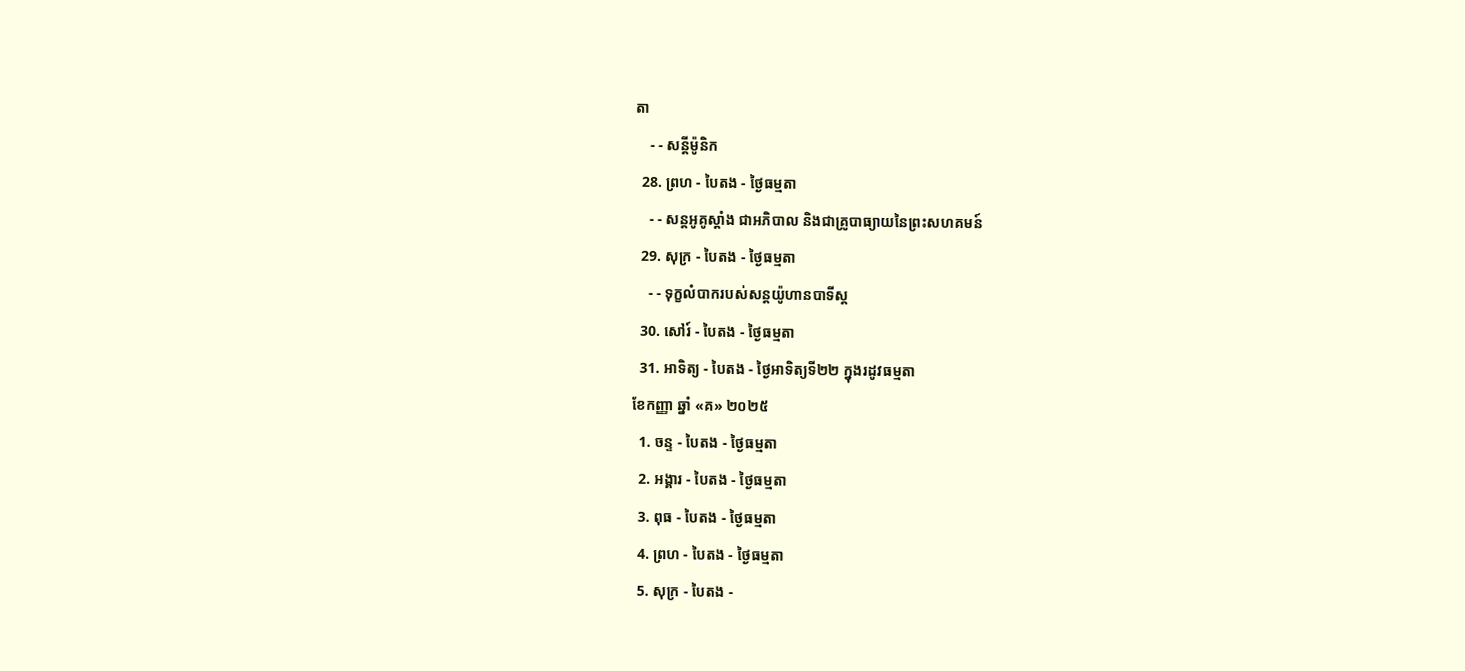តា
    - - សន្ដីម៉ូនិក
  28. ព្រហ - បៃតង - ថ្ងៃធម្មតា
    - - សន្ដអូគូស្ដាំង ជាអភិបាល និងជាគ្រូបាធ្យាយនៃព្រះសហគមន៍
  29. សុក្រ - បៃតង - ថ្ងៃធម្មតា
    - - ទុក្ខលំបាករបស់សន្ដយ៉ូហានបាទីស្ដ
  30. សៅរ៍ - បៃតង - ថ្ងៃធម្មតា
  31. អាទិត្យ - បៃតង - ថ្ងៃអាទិត្យទី២២ ក្នុងរដូវធម្មតា
ខែកញ្ញា ឆ្នាំ «គ» ២០២៥
  1. ចន្ទ - បៃតង - ថ្ងៃធម្មតា
  2. អង្គារ - បៃតង - ថ្ងៃធម្មតា
  3. ពុធ - បៃតង - ថ្ងៃធម្មតា
  4. ព្រហ - បៃតង - ថ្ងៃធម្មតា
  5. សុក្រ - បៃតង -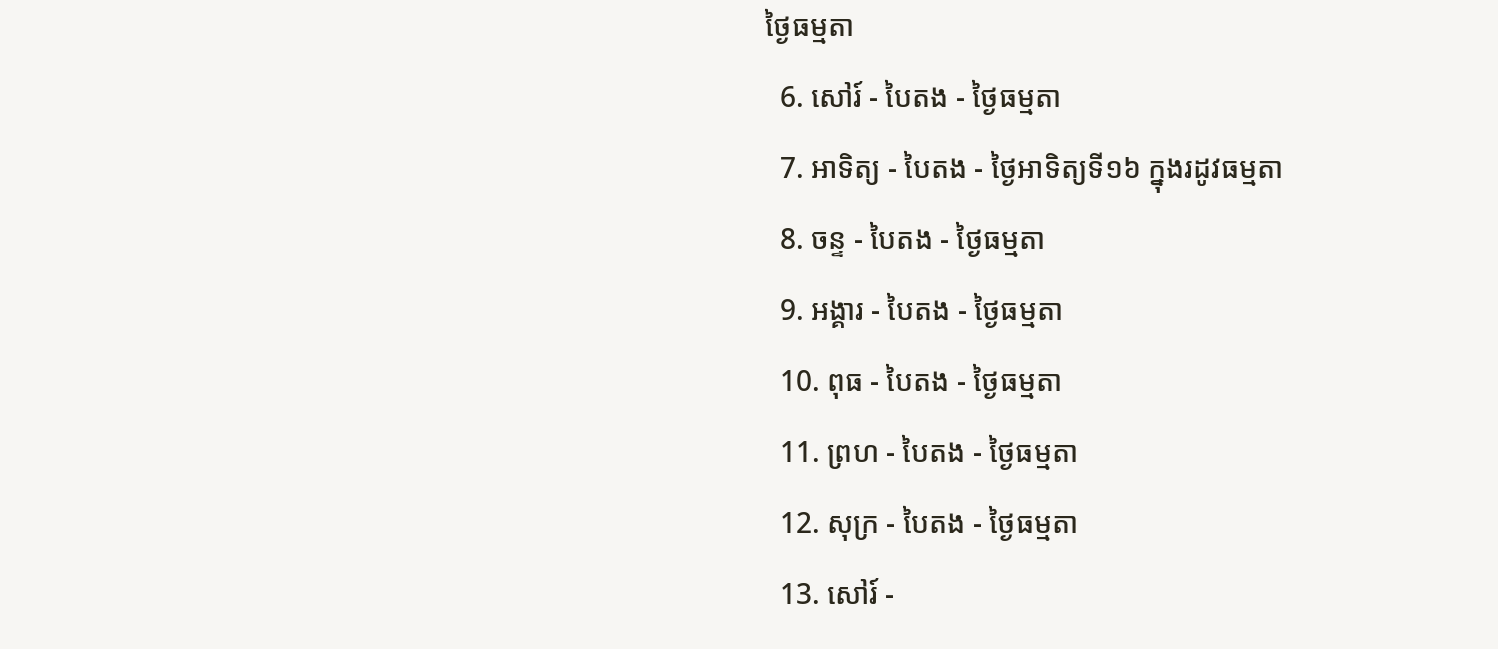ថ្ងៃធម្មតា
  6. សៅរ៍ - បៃតង - ថ្ងៃធម្មតា
  7. អាទិត្យ - បៃតង - ថ្ងៃអាទិត្យទី១៦ ក្នុងរដូវធម្មតា
  8. ចន្ទ - បៃតង - ថ្ងៃធម្មតា
  9. អង្គារ - បៃតង - ថ្ងៃធម្មតា
  10. ពុធ - បៃតង - ថ្ងៃធម្មតា
  11. ព្រហ - បៃតង - ថ្ងៃធម្មតា
  12. សុក្រ - បៃតង - ថ្ងៃធម្មតា
  13. សៅរ៍ -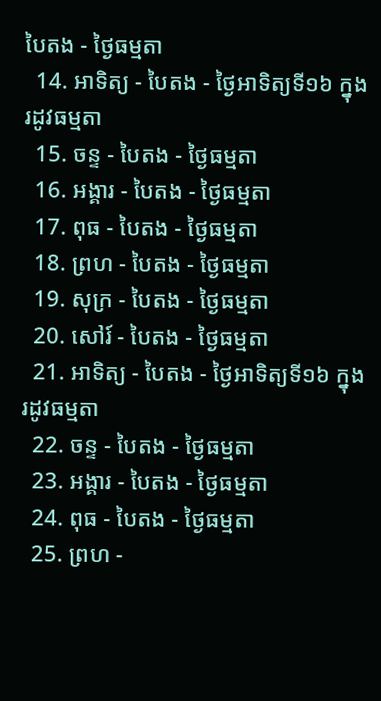បៃតង - ថ្ងៃធម្មតា
  14. អាទិត្យ - បៃតង - ថ្ងៃអាទិត្យទី១៦ ក្នុងរដូវធម្មតា
  15. ចន្ទ - បៃតង - ថ្ងៃធម្មតា
  16. អង្គារ - បៃតង - ថ្ងៃធម្មតា
  17. ពុធ - បៃតង - ថ្ងៃធម្មតា
  18. ព្រហ - បៃតង - ថ្ងៃធម្មតា
  19. សុក្រ - បៃតង - ថ្ងៃធម្មតា
  20. សៅរ៍ - បៃតង - ថ្ងៃធម្មតា
  21. អាទិត្យ - បៃតង - ថ្ងៃអាទិត្យទី១៦ ក្នុងរដូវធម្មតា
  22. ចន្ទ - បៃតង - ថ្ងៃធម្មតា
  23. អង្គារ - បៃតង - ថ្ងៃធម្មតា
  24. ពុធ - បៃតង - ថ្ងៃធម្មតា
  25. ព្រហ -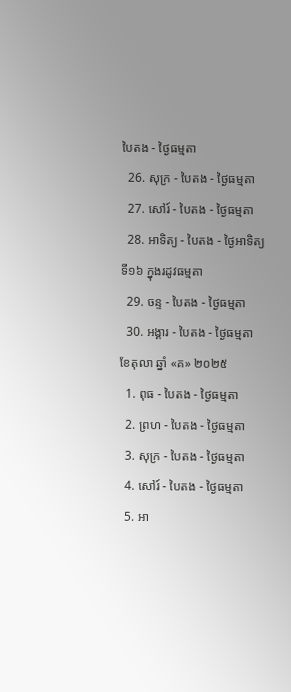បៃតង - ថ្ងៃធម្មតា
  26. សុក្រ - បៃតង - ថ្ងៃធម្មតា
  27. សៅរ៍ - បៃតង - ថ្ងៃធម្មតា
  28. អាទិត្យ - បៃតង - ថ្ងៃអាទិត្យទី១៦ ក្នុងរដូវធម្មតា
  29. ចន្ទ - បៃតង - ថ្ងៃធម្មតា
  30. អង្គារ - បៃតង - ថ្ងៃធម្មតា
ខែតុលា ឆ្នាំ «គ» ២០២៥
  1. ពុធ - បៃតង - ថ្ងៃធម្មតា
  2. ព្រហ - បៃតង - ថ្ងៃធម្មតា
  3. សុក្រ - បៃតង - ថ្ងៃធម្មតា
  4. សៅរ៍ - បៃតង - ថ្ងៃធម្មតា
  5. អា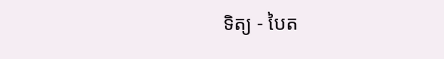ទិត្យ - បៃត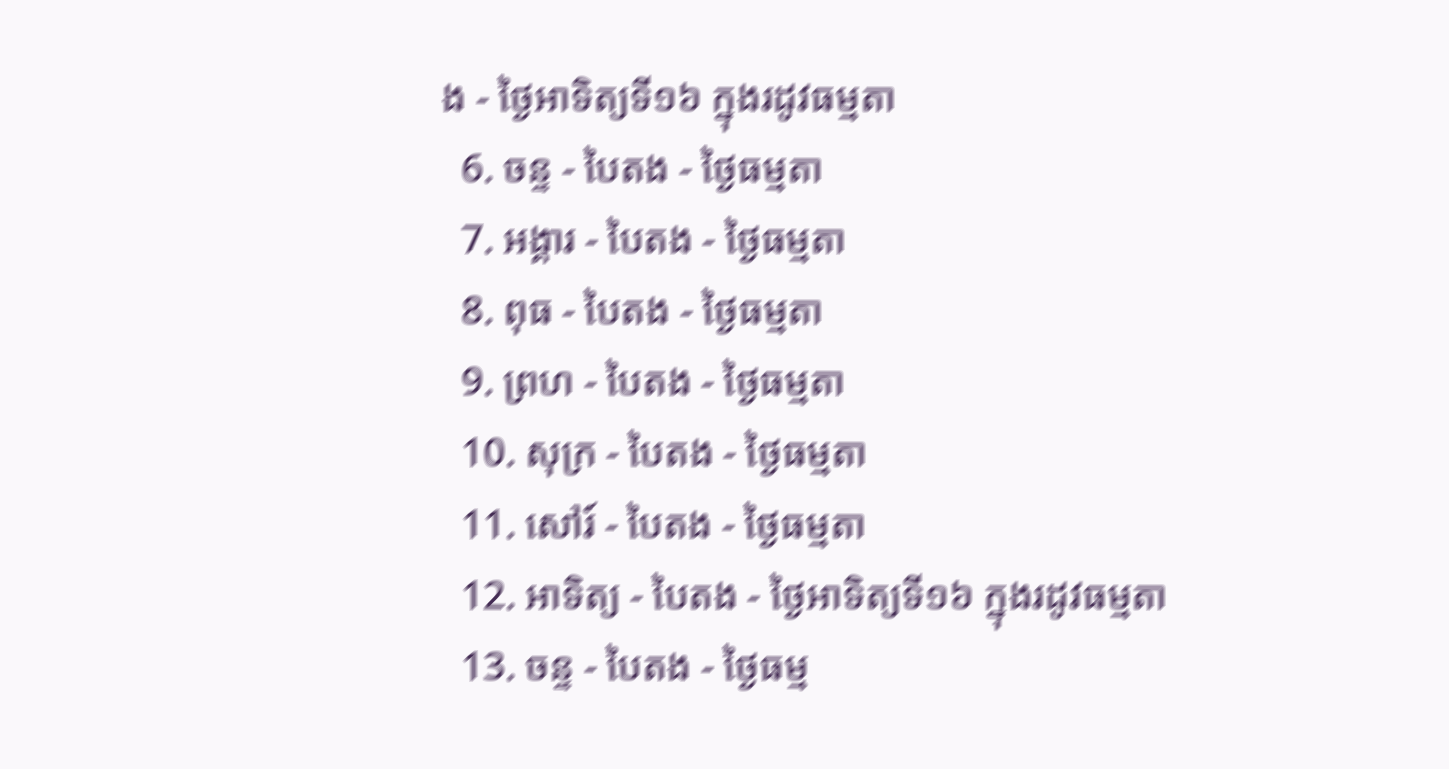ង - ថ្ងៃអាទិត្យទី១៦ ក្នុងរដូវធម្មតា
  6. ចន្ទ - បៃតង - ថ្ងៃធម្មតា
  7. អង្គារ - បៃតង - ថ្ងៃធម្មតា
  8. ពុធ - បៃតង - ថ្ងៃធម្មតា
  9. ព្រហ - បៃតង - ថ្ងៃធម្មតា
  10. សុក្រ - បៃតង - ថ្ងៃធម្មតា
  11. សៅរ៍ - បៃតង - ថ្ងៃធម្មតា
  12. អាទិត្យ - បៃតង - ថ្ងៃអាទិត្យទី១៦ ក្នុងរដូវធម្មតា
  13. ចន្ទ - បៃតង - ថ្ងៃធម្ម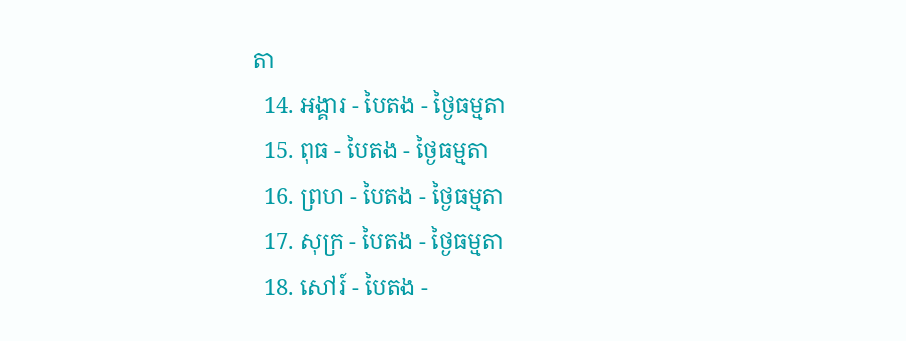តា
  14. អង្គារ - បៃតង - ថ្ងៃធម្មតា
  15. ពុធ - បៃតង - ថ្ងៃធម្មតា
  16. ព្រហ - បៃតង - ថ្ងៃធម្មតា
  17. សុក្រ - បៃតង - ថ្ងៃធម្មតា
  18. សៅរ៍ - បៃតង -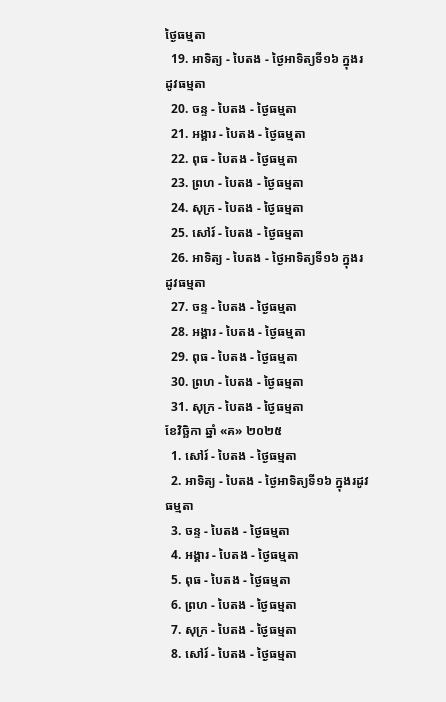ថ្ងៃធម្មតា
  19. អាទិត្យ - បៃតង - ថ្ងៃអាទិត្យទី១៦ ក្នុងរដូវធម្មតា
  20. ចន្ទ - បៃតង - ថ្ងៃធម្មតា
  21. អង្គារ - បៃតង - ថ្ងៃធម្មតា
  22. ពុធ - បៃតង - ថ្ងៃធម្មតា
  23. ព្រហ - បៃតង - ថ្ងៃធម្មតា
  24. សុក្រ - បៃតង - ថ្ងៃធម្មតា
  25. សៅរ៍ - បៃតង - ថ្ងៃធម្មតា
  26. អាទិត្យ - បៃតង - ថ្ងៃអាទិត្យទី១៦ ក្នុងរដូវធម្មតា
  27. ចន្ទ - បៃតង - ថ្ងៃធម្មតា
  28. អង្គារ - បៃតង - ថ្ងៃធម្មតា
  29. ពុធ - បៃតង - ថ្ងៃធម្មតា
  30. ព្រហ - បៃតង - ថ្ងៃធម្មតា
  31. សុក្រ - បៃតង - ថ្ងៃធម្មតា
ខែវិច្ឆិកា ឆ្នាំ «គ» ២០២៥
  1. សៅរ៍ - បៃតង - ថ្ងៃធម្មតា
  2. អាទិត្យ - បៃតង - ថ្ងៃអាទិត្យទី១៦ ក្នុងរដូវធម្មតា
  3. ចន្ទ - បៃតង - ថ្ងៃធម្មតា
  4. អង្គារ - បៃតង - ថ្ងៃធម្មតា
  5. ពុធ - បៃតង - ថ្ងៃធម្មតា
  6. ព្រហ - បៃតង - ថ្ងៃធម្មតា
  7. សុក្រ - បៃតង - ថ្ងៃធម្មតា
  8. សៅរ៍ - បៃតង - ថ្ងៃធម្មតា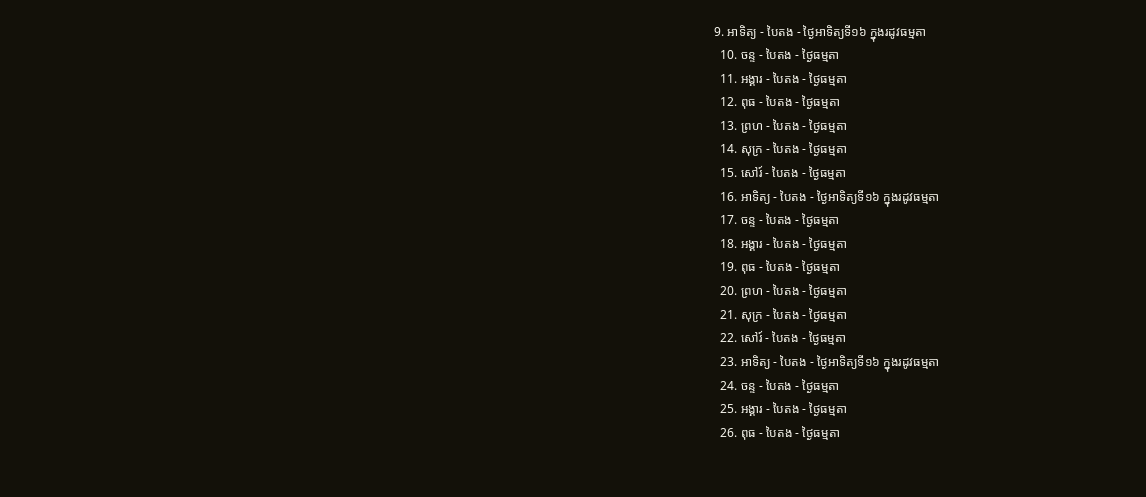9. អាទិត្យ - បៃតង - ថ្ងៃអាទិត្យទី១៦ ក្នុងរដូវធម្មតា
  10. ចន្ទ - បៃតង - ថ្ងៃធម្មតា
  11. អង្គារ - បៃតង - ថ្ងៃធម្មតា
  12. ពុធ - បៃតង - ថ្ងៃធម្មតា
  13. ព្រហ - បៃតង - ថ្ងៃធម្មតា
  14. សុក្រ - បៃតង - ថ្ងៃធម្មតា
  15. សៅរ៍ - បៃតង - ថ្ងៃធម្មតា
  16. អាទិត្យ - បៃតង - ថ្ងៃអាទិត្យទី១៦ ក្នុងរដូវធម្មតា
  17. ចន្ទ - បៃតង - ថ្ងៃធម្មតា
  18. អង្គារ - បៃតង - ថ្ងៃធម្មតា
  19. ពុធ - បៃតង - ថ្ងៃធម្មតា
  20. ព្រហ - បៃតង - ថ្ងៃធម្មតា
  21. សុក្រ - បៃតង - ថ្ងៃធម្មតា
  22. សៅរ៍ - បៃតង - ថ្ងៃធម្មតា
  23. អាទិត្យ - បៃតង - ថ្ងៃអាទិត្យទី១៦ ក្នុងរដូវធម្មតា
  24. ចន្ទ - បៃតង - ថ្ងៃធម្មតា
  25. អង្គារ - បៃតង - ថ្ងៃធម្មតា
  26. ពុធ - បៃតង - ថ្ងៃធម្មតា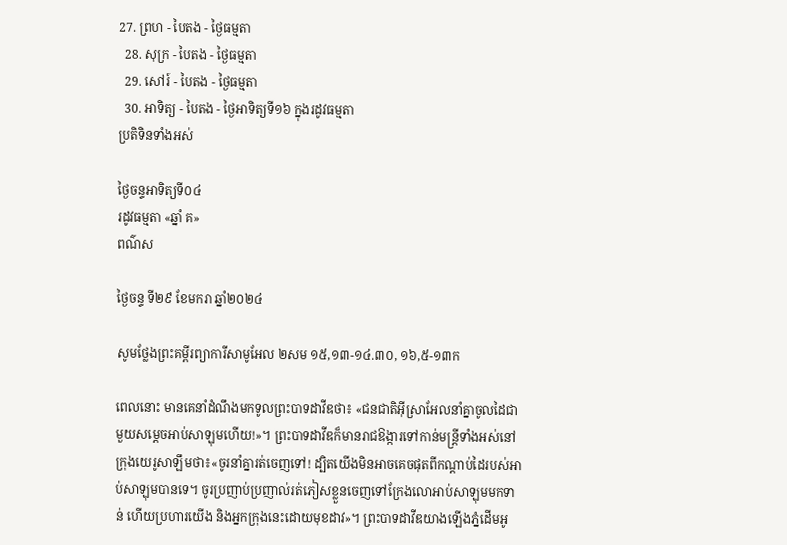27. ព្រហ - បៃតង - ថ្ងៃធម្មតា
  28. សុក្រ - បៃតង - ថ្ងៃធម្មតា
  29. សៅរ៍ - បៃតង - ថ្ងៃធម្មតា
  30. អាទិត្យ - បៃតង - ថ្ងៃអាទិត្យទី១៦ ក្នុងរដូវធម្មតា
ប្រតិទិនទាំងអស់

ថ្ងៃចន្ទអាទិត្យទី០៤
រដូវធម្មតា «ឆ្នាំ គ»
ពណ៌ស

ថ្ងៃចន្ទ ទី២៩ ខែមករា ឆ្នាំ២០២៤

សូមថ្លែងព្រះគម្ពីរព្យាការីសាមូអែល ២សម ១៥,១៣-១៤.៣០, ១៦,៥-១៣ក

ពេលនោះ មានគេនាំដំណឹងមកទូលព្រះបាទដាវីឌថា៖ «ជនជាតិអ៊ីស្រាអែលនាំគ្នាចូលដៃជាមួយសម្តេចអាប់សាឡុមហើយ!»។ ព្រះបាទដាវីឌក៏មានរាជឱង្ការទៅកាន់មន្ត្រីទាំងអស់នៅក្រុងយេរូសាឡឹមថា៖«ចូរនាំគ្នារត់ចេញទៅ! ដ្បិតយើងមិនអាចគេចផុតពីកណ្តាប់ដៃរបស់អាប់សាឡុមបានទេ។ ចូរប្រញាប់ប្រញាល់រត់ភៀសខ្លួនចេញទៅក្រែងលោអាប់សាឡុមមកទាន់ ហើយប្រហារយើង និងអ្នកក្រុងនេះដោយមុខដាវ»។ ព្រះបាទដាវីឌយាងឡើងភ្នំដើមអូ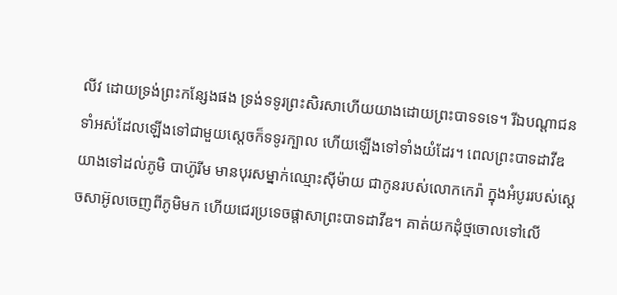លីវ ដោយទ្រង់ព្រះកន្សែងផង ទ្រង់ទទូរព្រះសិរសាហើយយាងដោយព្រះបាទទទេ។ រីឯបណ្តាជនទាំអស់ដែលឡើងទៅជាមួយស្តេចក៏ទទូរក្បាល ហើយឡើងទៅទាំងយំដែរ។ ពេលព្រះបាទដាវីឌយាងទៅដល់ភូមិ បាហ៊ូរីម មានបុរសម្នាក់ឈ្មោះស៊ីម៉ាយ ជាកូនរបស់លោកកេរ៉ា ក្នុងអំបូររបស់ស្តេចសាអ៊ូលចេញពីភូមិមក ហើយជេរប្រទេចផ្តាសាព្រះបាទដាវីឌ។ គាត់យកដុំថ្មចោលទៅលើ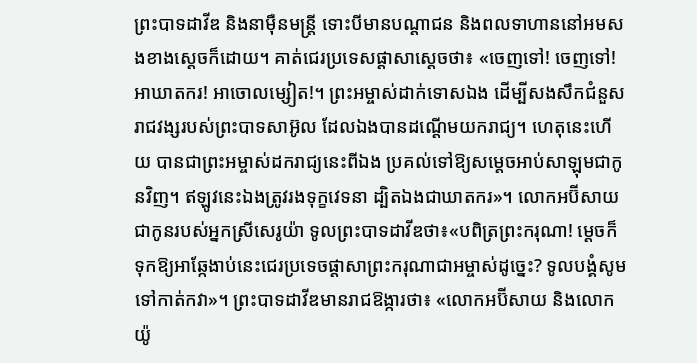ព្រះបាទដាវីឌ និងនាម៉ឺនមន្រ្តី ទោះបីមានបណ្តាជន និងពលទាហាននៅអមសងខាងស្តេចក៏ដោយ។ គាត់ជេរប្រទេសផ្តាសាស្តេចថា៖ «ចេញទៅ! ចេញទៅ! អាឃាតករ! អាចោលម្សៀត!។ ព្រះអម្ចាស់ដាក់ទោសឯង ដើម្បីសងសឹកជំនួសរាជវង្សរបស់ព្រះបាទសាអ៊ូល ដែលឯងបានដណ្តើមយករាជ្យ។ ហេតុនេះហើយ បានជាព្រះអម្ចាស់ដករាជ្យនេះពីឯង ប្រគល់ទៅឱ្យសម្តេចអាប់សាឡុមជាកូនវិញ។ ឥឡូវនេះឯងត្រូវរងទុក្ខវេទនា ដ្បិតឯងជាឃាតករ»។ លោកអប៊ីសាយ ជាកូនរបស់អ្នកស្រីសេរូយ៉ា ទូលព្រះបាទដាវីឌថា៖«បពិត្រព្រះករុណា! ម្តេចក៏ទុកឱ្យអាឆ្កែងាប់នេះជេរប្រទេចផ្តាសាព្រះករុណាជាអម្ចាស់ដូច្នេះ? ទូលបង្គំសូមទៅកាត់កវា»។ ព្រះបាទដាវីឌមានរាជឱង្ការថា៖ «លោកអប៊ីសាយ និងលោកយ៉ូ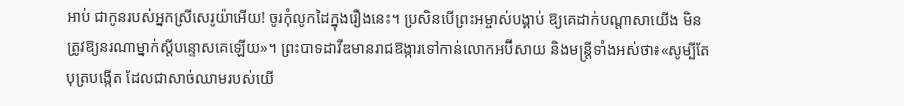អាប់ ជាកូនរបស់អ្នកស្រីសេរូយ៉ាអើយ! ចូរកុំលូកដៃក្នុងរឿងនេះ។ ប្រសិនបើព្រះអម្ចាស់បង្គាប់ ឱ្យគេដាក់បណ្តាសាយើង មិនត្រូវឱ្យនរណាម្នាក់ស្តីបន្ទោសគេឡើយ»។ ព្រះបាទដាវីឌមានរាជឱង្ការទៅកាន់លោកអប៊ីសាយ និងមន្រ្តីទាំងអស់ថា៖«សូម្បីតែបុត្របង្កើត ដែលជាសាច់ឈាមរបស់យើ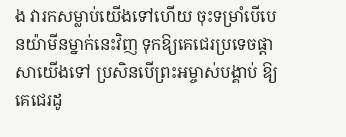ង វារកសម្លាប់យើងទៅហើយ ចុះទម្រាំបើបេនយ៉ាមីនម្នាក់នេះវិញ ទុកឱ្យគេជេរប្រទេចផ្តាសាយើងទៅ ប្រសិនបើព្រះអម្ចាស់បង្គាប់ ឱ្យគេជេរដូ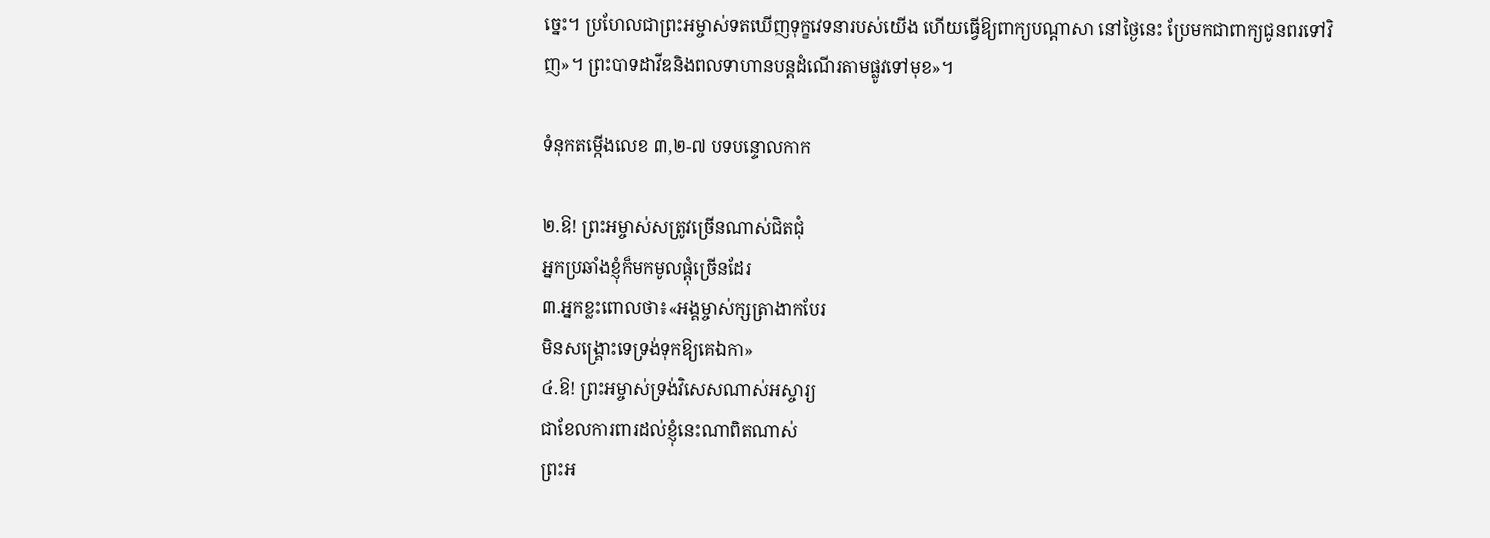ច្នេះ។ ប្រហែលជាព្រះអម្ចាស់ទតឃើញទុក្ខវេទនារបស់យើង ហើយធ្វើឱ្យពាក្យបណ្តាសា នៅថ្ងៃនេះ ប្រែមកជាពាក្យជូនពរទៅវិញ»។ ព្រះបាទដាវីឌនិងពលទាហានបន្តដំណើរតាមផ្លូវទៅមុខ»។

ទំនុកតម្កើងលេខ ៣,២-៧ បទបន្ទោលកាក

២.ឱ! ព្រះអម្ចាស់សត្រូវច្រើនណាស់ជិតជុំ
អ្នកប្រឆាំងខ្ញុំក៏មកមូលផ្តុំច្រើនដែរ
៣.អ្នកខ្លះពោលថា៖«អង្គម្ចាស់ក្សត្រាងាកបែរ
មិនសង្រ្គោះទេទ្រង់ទុកឱ្យគេឯកា»
៤.ឱ! ព្រះអម្ចាស់ទ្រង់វិសេសណាស់អស្ចារ្យ
ជាខែលការពារដល់ខ្ញុំនេះណាពិតណាស់
ព្រះអ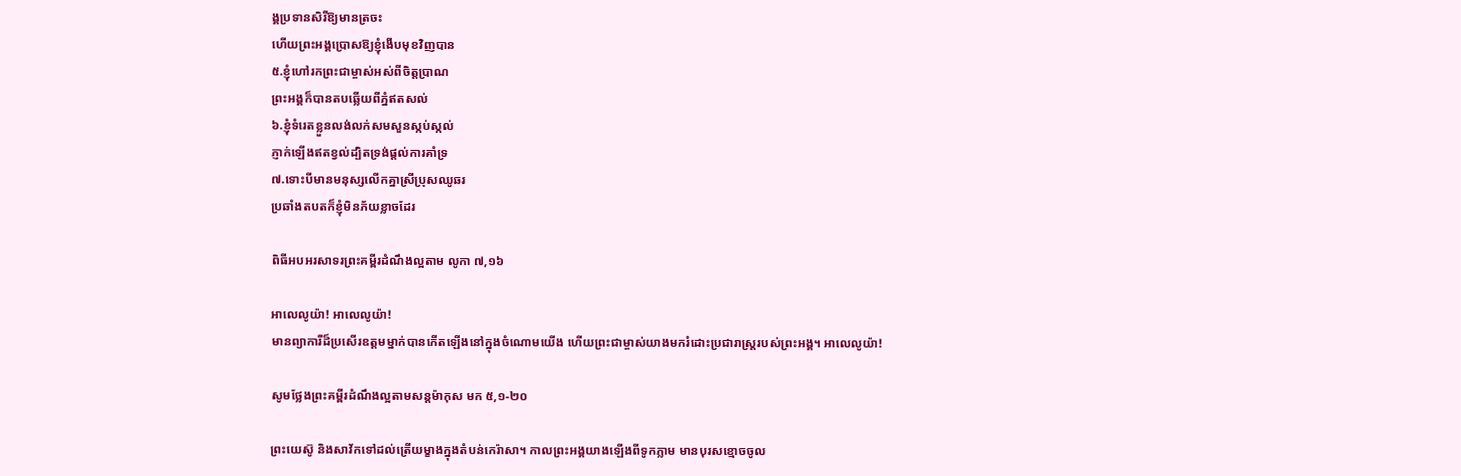ង្គប្រទានសិរីឱ្យមានត្រចះ
ហើយព្រះអង្គប្រោសឱ្យខ្ញុំងើបមុខវិញបាន
៥.ខ្ញុំហៅរកព្រះជាម្ចាស់អស់ពីចិត្តប្រាណ
ព្រះអង្គក៏បានតបឆ្លើយពីភ្នំឥតសល់
៦.ខ្ញុំទំរេតខ្លួនលង់លក់សមសួនស្កប់ស្កល់
ភ្ញាក់ឡើងឥតខ្វល់ដ្បិតទ្រង់ផ្តល់ការគាំទ្រ
៧.ទោះបីមានមនុស្សលើកគ្នាស្រីប្រុសឈូឆរ
ប្រឆាំងតបតក៏ខ្ញុំមិនភ័យខ្លាចដែរ

ពិធីអបអរសាទរព្រះគម្ពីរដំណឹងល្អតាម លូកា ៧,១៦

អាលេលូយ៉ា! អាលេលូយ៉ា!
មានព្យាការីដ៏ប្រសើរឧត្តមម្នាក់បានកើតឡើងនៅក្នុងចំណោមយើង ហើយព្រះជាម្ចាស់យាងមករំដោះប្រជារាស្រ្តរបស់ព្រះអង្គ។ អាលេលូយ៉ា!

សូមថ្លែងព្រះគម្ពីរដំណឹងល្អតាមសន្តម៉ាកុស មក ៥,១-២០

ព្រះយេស៊ូ និងសាវ័កទៅដល់ត្រើយម្ខាងក្នុងតំបន់កេរ៉ាសា។ កាលព្រះអង្គយាងឡើងពីទូកភ្លាម មានបុរសខ្មោចចូល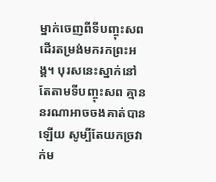ម្នាក់ចេញពីទីបញ្ចុះសព ដើរតម្រង់មករកព្រះអង្គ។ បុរសនេះស្នាក់នៅតែតាមទីបញ្ចុះសព គ្មាននរណាអាចចងគាត់បានឡើយ សូម្បីតែយកច្រវាក់ម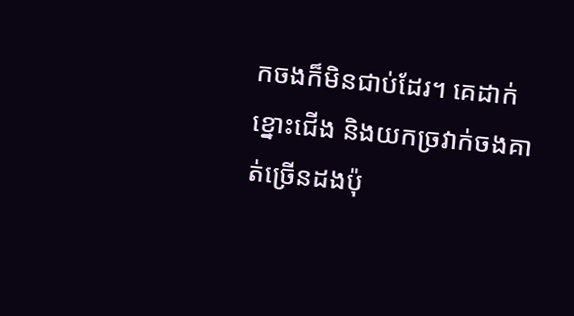កចងក៏មិនជាប់ដែរ។ គេដាក់ខ្នោះជើង និងយកច្រវាក់ចងគាត់ច្រើនដងប៉ុ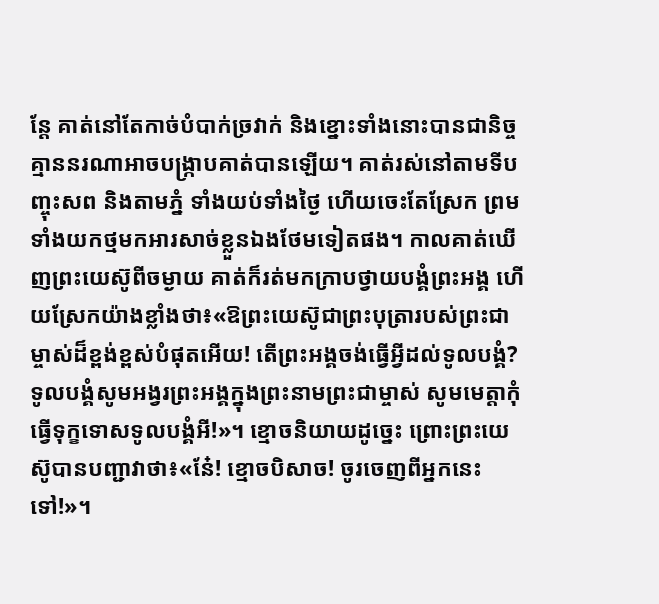ន្តែ គាត់នៅតែកាច់បំបាក់ច្រវាក់ និងខ្នោះទាំងនោះបានជានិច្ច គ្មាននរណាអាចបង្រ្កាបគាត់បានឡើយ។ គាត់រស់នៅតាមទីបញ្ចុះសព និងតាមភ្នំ ទាំងយប់ទាំងថ្ងៃ ហើយចេះតែស្រែក ព្រមទាំងយកថ្មមកអារសាច់ខ្លួនឯងថែមទៀតផង។ កាលគាត់ឃើញព្រះយេស៊ូពីចម្ងាយ គាត់ក៏រត់មកក្រាបថ្វាយបង្គំព្រះអង្គ ហើយស្រែកយ៉ាងខ្លាំងថា៖«ឱព្រះយេស៊ូជាព្រះបុត្រារបស់ព្រះជាម្ចាស់ដ៏ខ្ពង់ខ្ពស់បំផុតអើយ! តើព្រះអង្គចង់ធ្វើអ្វីដល់ទូលបង្គំ? ទូលបង្គំសូមអង្វរព្រះអង្គក្នុងព្រះនាមព្រះជាម្ចាស់ សូមមេត្តាកុំធ្វើទុក្ខទោសទូលបង្គំអី!»។ ខ្មោចនិយាយដូច្នេះ ព្រោះព្រះយេស៊ូបានបញ្ជាវាថា៖«នែ៎! ខ្មោចបិសាច! ចូរចេញពីអ្នកនេះទៅ!»។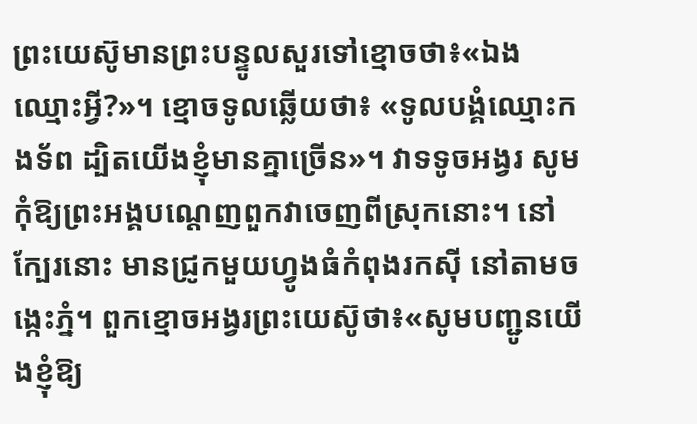ព្រះយេស៊ូមានព្រះបន្ទូលសួរទៅខ្មោចថា៖«ឯងឈ្មោះអ្វី?»។ ខ្មោចទូលឆ្លើយថា៖ «ទូលបង្គំឈ្មោះកងទ័ព ដ្បិតយើងខ្ញុំមានគ្នាច្រើន»។ វាទទូចអង្វរ សូមកុំឱ្យព្រះអង្គបណ្តេញពួកវាចេញពីស្រុកនោះ។ នៅក្បែរនោះ មានជ្រូកមួយហ្វូងធំកំពុងរកស៊ី នៅតាមចង្កេះភ្នំ។ ពួកខ្មោចអង្វរព្រះយេស៊ូថា៖«សូមបញ្ជូនយើងខ្ញុំឱ្យ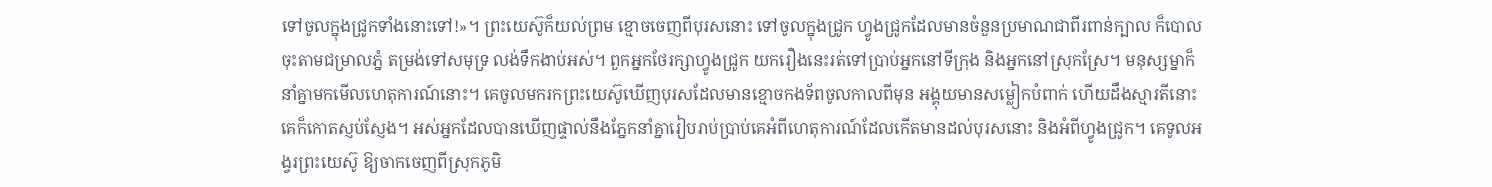ទៅចូលក្នុងជ្រូកទាំងនោះទៅ!»។ ព្រះយេស៊ូក៏យល់ព្រម ខ្មោចចេញពីបុរសនោះ ទៅចូលក្នុងជ្រូក ហ្វូងជ្រូកដែលមានចំនួនប្រមាណជាពីរពាន់ក្បាល ក៏បោលចុះតាមជម្រាលភ្នំ តម្រង់ទៅសមុទ្រ លង់ទឹកងាប់អស់។ ពួកអ្នកថែរក្សាហ្វូងជ្រូក យករឿងនេះរត់ទៅប្រាប់អ្នកនៅទីក្រុង និងអ្នកនៅស្រុកស្រែ។ មនុស្សម្នាក៏នាំគ្នាមកមើលហេតុការណ៍នោះ។ គេចូលមករកព្រះយេស៊ូឃើញបុរសដែលមានខ្មោចកងទ័ពចូលកាលពីមុន អង្គុយមានសម្លៀកបំពាក់ ហើយដឹងស្មារតីនោះ គេក៏កោតស្ញប់ស្ញែង។ អស់អ្នកដែលបានឃើញផ្ទាល់នឹងភ្នែកនាំគ្នារៀបរាប់ប្រាប់គេអំពីហេតុការណ៍ដែលកើតមានដល់បុរសនោះ និងអំពីហ្វូងជ្រូក។ គេទូលអង្វរព្រះយេស៊ូ ឱ្យចាកចេញពីស្រុកភូមិ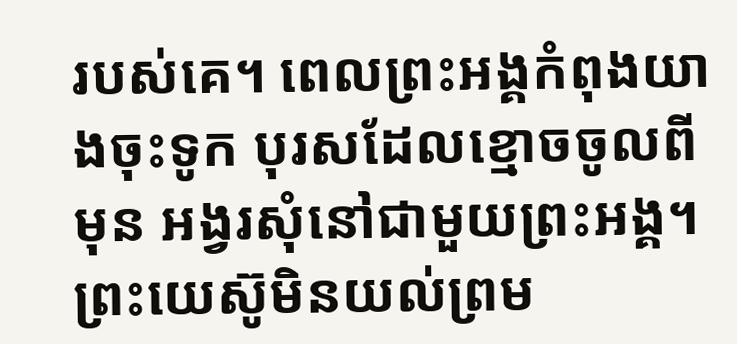របស់គេ។ ពេលព្រះអង្គកំពុងយាងចុះទូក បុរសដែលខ្មោចចូលពីមុន អង្វរសុំនៅជាមួយព្រះអង្គ។ ព្រះយេស៊ូមិនយល់ព្រម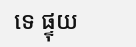ទេ ផ្ទុយ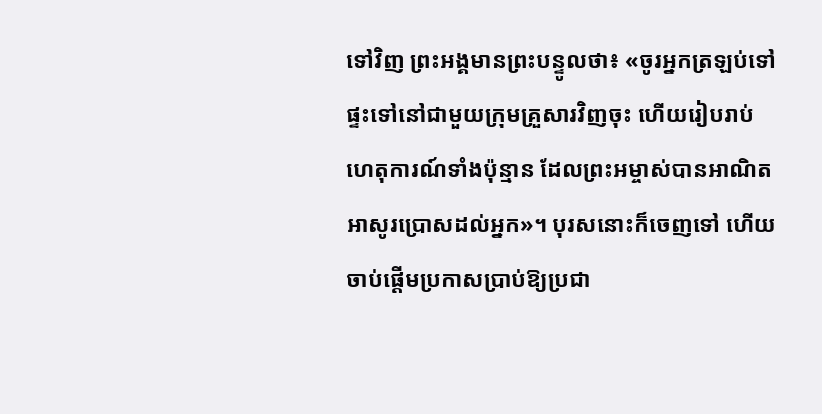ទៅវិញ ព្រះអង្គមានព្រះបន្ទូលថា៖ «ចូរអ្នកត្រឡប់ទៅផ្ទះទៅនៅជាមួយក្រុមគ្រួសារវិញចុះ ហើយរៀបរាប់ហេតុការណ៍ទាំងប៉ុន្មាន ដែលព្រះអម្ចាស់បានអាណិតអាសូរប្រោសដល់អ្នក»។ បុរសនោះក៏ចេញទៅ ហើយចាប់ផ្តើមប្រកាសប្រាប់ឱ្យប្រជា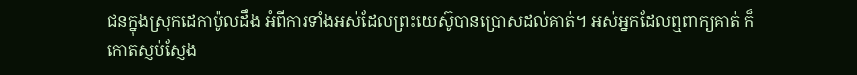ជនក្នុងស្រុកដេកាប៉ូលដឹង អំពីការទាំងអស់ដែលព្រះយេស៊ូបានប្រោសដល់គាត់។ អស់អ្នកដែលឮពាក្យគាត់ ក៏កោតស្ញប់ស្ញែង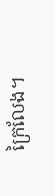ក្រៃលែង។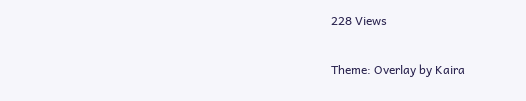228 Views

Theme: Overlay by Kaira